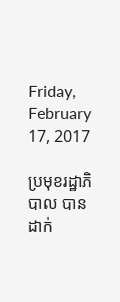Friday, February 17, 2017

ប្រមុខរដ្ឋាភិបាល បានដាក់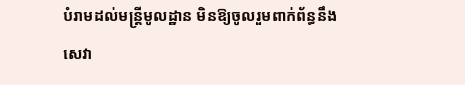បំរាមដល់មន្រ្តីមូលដ្ឋាន មិនឱ្យចូលរួមពាក់ព័ន្ធនឹងសេវា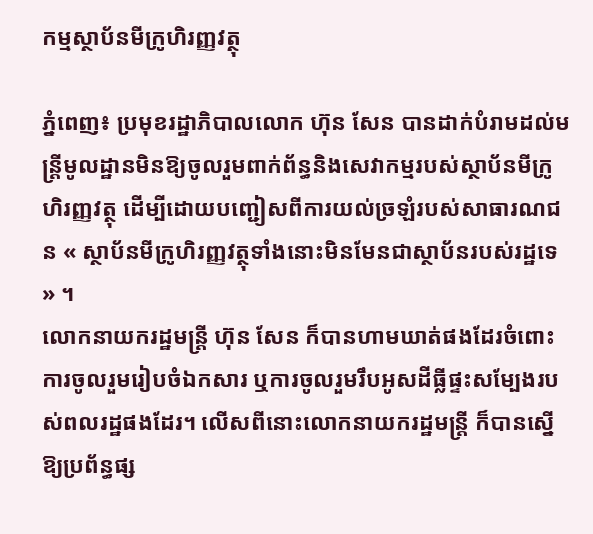កម្មស្ថាប័នមីក្រូហិរញ្ញវត្ថុ

ភ្នំពេញ៖ ប្រមុខរដ្ឋាភិបាលលោក ហ៊ុន សែន បានដាក់បំរាមដល់មន្រ្តីមូលដ្ឋានមិនឱ្យចូលរួមពាក់ព័ន្ធនិងសេវាកម្មរបស់ស្ថាប័នមីក្រូហិរញ្ញវត្ថុ ដើម្បីដោយបញ្ជៀសពីការយល់ច្រឡំរបស់សាធារណជន « ស្ថាប័នមីក្រូហិរញ្ញវត្ថុទាំងនោះមិនមែនជាស្ថាប័នរបស់រដ្ឋទេ » ។
លោកនាយករដ្ឋមន្រ្តី ហ៊ុន សែន ក៏បានហាមឃាត់ផងដែរចំពោះការចូលរួមរៀបចំឯកសារ ឬការចូលរួមរឹបអូសដីធ្លីផ្ទះសម្បែងរបស់ពលរដ្ឋផងដែរ។ លើសពីនោះលោកនាយករដ្ឋមន្រ្តី ក៏បានស្នើឱ្យប្រព័ន្ធផ្ស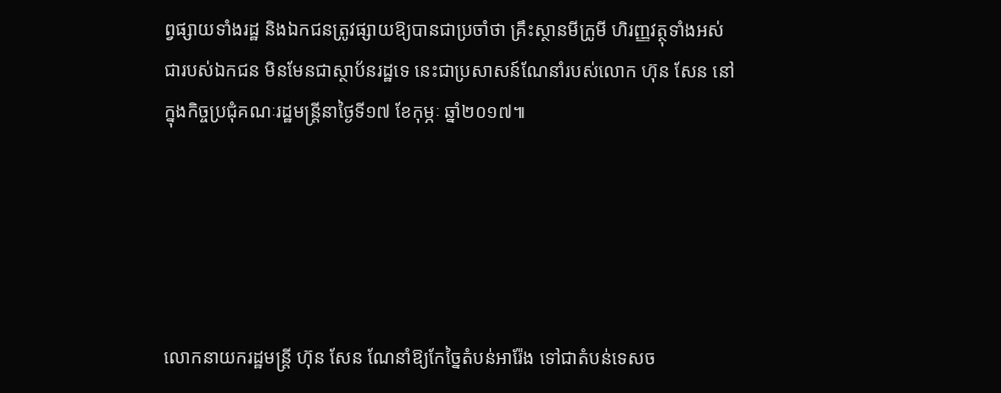ព្វផ្សាយទាំងរដ្ឋ និងឯកជនត្រូវផ្សាយឱ្យបានជាប្រចាំថា គ្រឹះស្ថានមីក្រូមី ហិរញ្ញវត្ថុទាំងអស់ជារបស់ឯកជន មិនមែនជាស្ថាប័នរដ្ឋទេ នេះជាប្រសាសន៍ណែនាំរបស់លោក ហ៊ុន សែន នៅក្នុងកិច្ចប្រជុំគណៈរដ្ឋមន្ត្រីនាថ្ងៃទី១៧ ខែកុម្ភៈ ឆ្នាំ២០១៧៕





លោកនាយករដ្ឋមន្រ្តី ហ៊ុន សែន ណែនាំឱ្យកែច្នៃតំបន់អារ៉ែង ទៅជាតំបន់ទេសច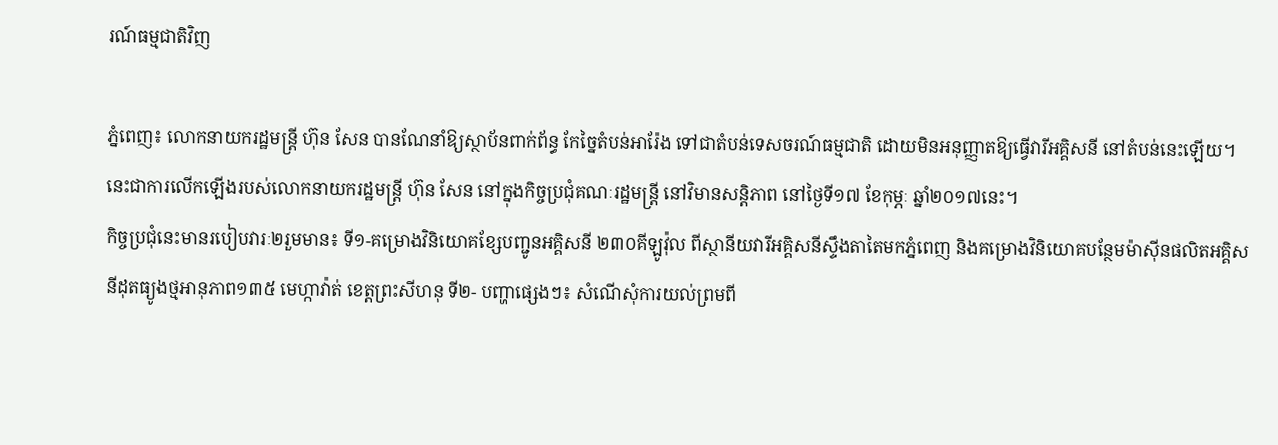រណ៍ធម្មជាតិវិញ

ភ្នំពេញ៖ លោកនាយករដ្ឋមន្រ្តី ហ៊ុន សែន បានណែនាំឱ្យស្ថាប័នពាក់ព័ន្ធ កែច្នៃតំបន់អារ៉ែង ទៅជាតំបន់ទេសចរណ៍ធម្មជាតិ ដោយមិនអនុញ្ញាតឱ្យធ្វើវារីអគ្គិសនី នៅតំបន់នេះឡើយ។ នេះជាការលើកឡើងរបស់លោកនាយករដ្ឋមន្រ្តី ហ៊ុន សែន នៅក្នុងកិច្ចប្រជុំគណៈរដ្ឋមន្រ្តី នៅវិមានសន្តិភាព នៅថ្ងៃទី១៧ ខែកុម្ភៈ ឆ្នាំ២០១៧នេះ។
កិច្ចប្រជុំនេះមានរបៀបវារៈ២រួមមាន៖ ទី១-គម្រោងវិនិយោគខ្សែបញ្ជូនអគ្គិសនី ២៣០គីឡូវ៉ុល ពីស្ថានីយវារីអគ្គិសនីស្ទឹងតាតៃមកភ្នំពេញ និងគម្រោងវិនិយោគបន្ថែមម៉ាស៊ីនផលិតអគ្គិសនីដុតធ្យូងថ្មអានុភាព១៣៥ មេហ្កាវ៉ាត់ ខេត្តព្រះសីហនុ ទី២- បញ្ហាផ្សេងៗ៖ សំណើសុំការយល់ព្រមពី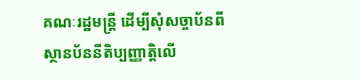គណៈរដ្ឋមន្ត្រី ដើម្បីសុំសច្ចាប័នពីស្ថានប័ននីតិប្បញ្ញាត្តិលើ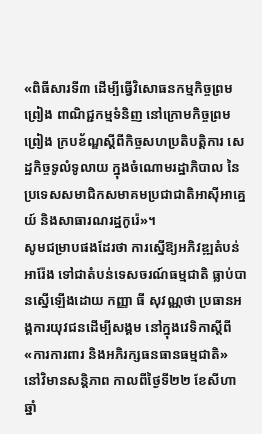«ពិធីសារទី៣ ដើម្បីធ្វើវិសោធនកម្មកិច្ចព្រមព្រៀង ពាណិជ្ជកម្មទំនិញ នៅក្រោមកិច្ចព្រមព្រៀង ក្របខ័ណ្ឌស្តីពីកិច្ចសហប្រតិបត្តិការ សេដ្ឋកិច្ចទូលំទូលាយ ក្នុងចំណោមរដ្ឋាភិបាល នៃប្រទេសសមាជិកសមាគមប្រជាជាតិអាស៊ីអាគ្នេយ៍ និងសាធារណរដ្ឋកូរ៉េ»។
សូមជម្រាបផងដែរថា ការស្នើឱ្យអភិវឌ្ឍតំបន់អារ៉ែង ទៅជាតំបន់ទេសចរណ៍ធម្មជាតិ ធ្លាប់បានស្នើឡើងដោយ កញ្ញា ធី សុវណ្ណថា ប្រធានអង្គការយុវជនដើម្បីសង្គម នៅក្នុងវេទិកាស្តីពី «ការការពារ និងអភិរក្សធនធានធម្មជាតិ» នៅវិមានសន្តិភាព កាលពីថ្ងៃទី២២ ខែសីហា ឆ្នាំ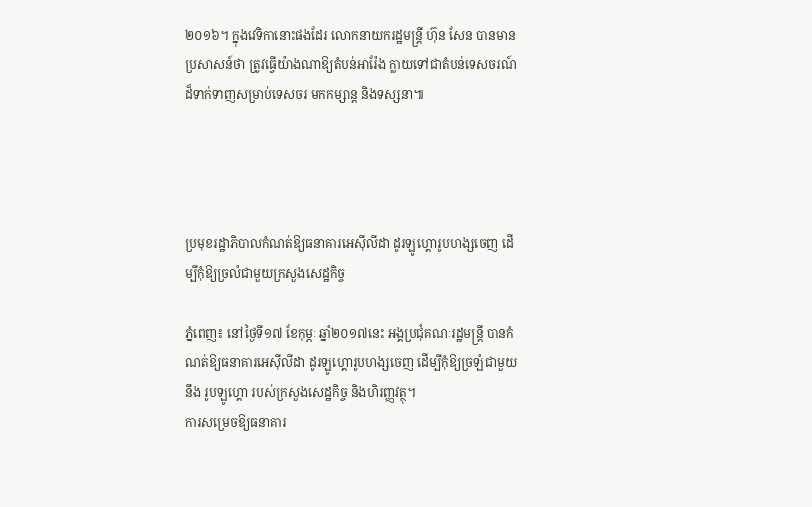២០១៦។ ក្នុងវេទិកានោះផងដែរ លោកនាយករដ្ឋមន្រ្តី ហ៊ុន សែន បានមានប្រសាសន៍ថា ត្រូវធ្វើយ៉ាងណាឱ្យតំបន់អារ៉ែង ក្លាយទៅជាតំបន់ទេសចរណ៍ ដ៏ទាក់ទាញសម្រាប់ទេសចរ មកកម្សាន្ត និងទស្សនា៕




ប្រមុខរដ្ឋាភិបាលកំណត់ឱ្យធនាគារអេស៊ីលីដា ដូរឡូហ្គោរូបហង្សចេញ ដើម្បីកុំឱ្យច្រលំជាមួយក្រសួងសេដ្ឋកិច្ច

ភ្នំពេញ៖ នៅថ្ងៃទី១៧ ខែកុម្ភៈ ឆ្នាំ២០១៧នេះ អង្គប្រជុំគណៈរដ្ឋមន្រ្តី បានកំណត់ឱ្យធនាគារអេស៊ីលីដា ដូរឡូហ្គោរូបហង្សចេញ ដើម្បីកុំឱ្យច្រឡំជាមួយនឹង រូបឡូហ្គោ របស់ក្រសួងសេដ្ឋកិច្ច និងហិរញ្ញវត្ថុ។
ការសម្រេចឱ្យធនាគារ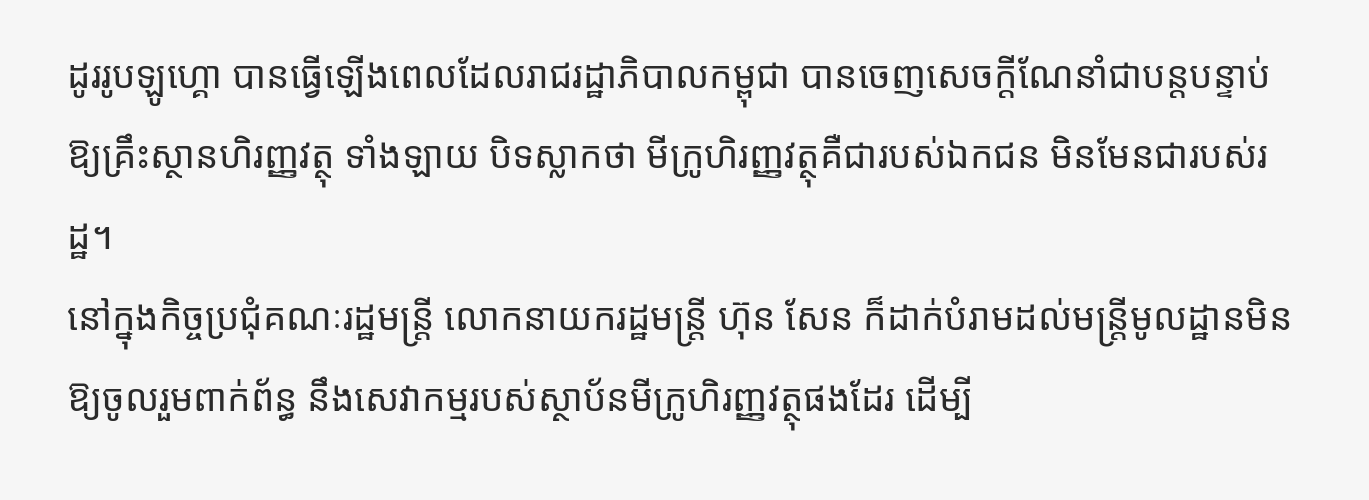ដូររូបឡូហ្គោ បានធ្វើឡើងពេលដែលរាជរដ្ឋាភិបាលកម្ពុជា បានចេញសេចក្តីណែនាំជាបន្តបន្ទាប់ឱ្យគ្រឹះស្ថានហិរញ្ញវត្ថុ ទាំងឡាយ បិទស្លាកថា មីក្រូហិរញ្ញវត្ថុគឺជារបស់ឯកជន មិនមែនជារបស់រដ្ឋ។
នៅក្នុងកិច្ចប្រជុំគណៈរដ្ឋមន្រ្តី លោកនាយករដ្ឋមន្រ្តី ហ៊ុន សែន ក៏ដាក់បំរាមដល់មន្រ្តីមូលដ្ឋានមិនឱ្យចូលរួមពាក់ព័ន្ធ នឹងសេវាកម្មរបស់ស្ថាប័នមីក្រូហិរញ្ញវត្ថុផងដែរ ដើម្បី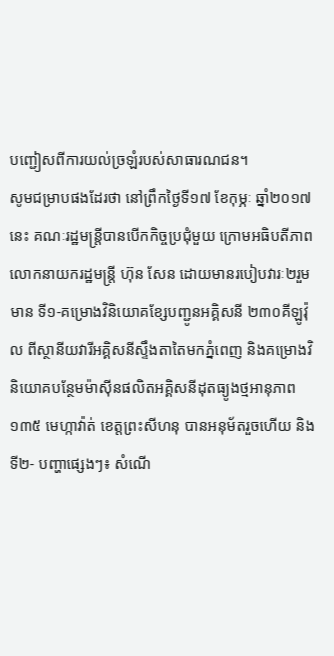បញ្ជៀសពីការយល់ច្រឡំរបស់សាធារណជន។
សូមជម្រាបផងដែរថា នៅព្រឹកថ្ងៃទី១៧ ខែកុម្ភៈ ឆ្នាំ២០១៧នេះ គណៈរដ្ឋមន្រ្តីបានបើកកិច្ចប្រជុំមួយ ក្រោមអធិបតីភាព លោកនាយករដ្ឋមន្រ្តី ហ៊ុន សែន ដោយមានរបៀបវារៈ២រួមមាន ទី១-គម្រោងវិនិយោគខ្សែបញ្ជូនអគ្គិសនី ២៣០គីឡូវ៉ុល ពីស្ថានីយវារីអគ្គិសនីស្ទឹងតាតៃមកភ្នំពេញ និងគម្រោងវិនិយោគបន្ថែមម៉ាស៊ីនផលិតអគ្គិសនីដុតធ្យូងថ្មអានុភាព១៣៥ មេហ្កាវ៉ាត់ ខេត្តព្រះសីហនុ បានអនុម័តរួចហើយ និងទី២- បញ្ហាផ្សេងៗ៖ សំណើ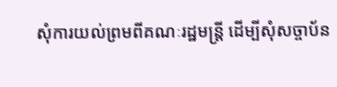សុំការយល់ព្រមពីគណៈរដ្ឋមន្ត្រី ដើម្បីសុំសច្ចាប័ន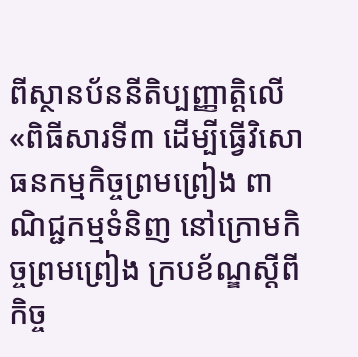ពីស្ថានប័ននីតិប្បញ្ញាត្តិលើ «ពិធីសារទី៣ ដើម្បីធ្វើវិសោធនកម្មកិច្ចព្រមព្រៀង ពាណិជ្ជកម្មទំនិញ នៅក្រោមកិច្ចព្រមព្រៀង ក្របខ័ណ្ឌស្តីពីកិច្ច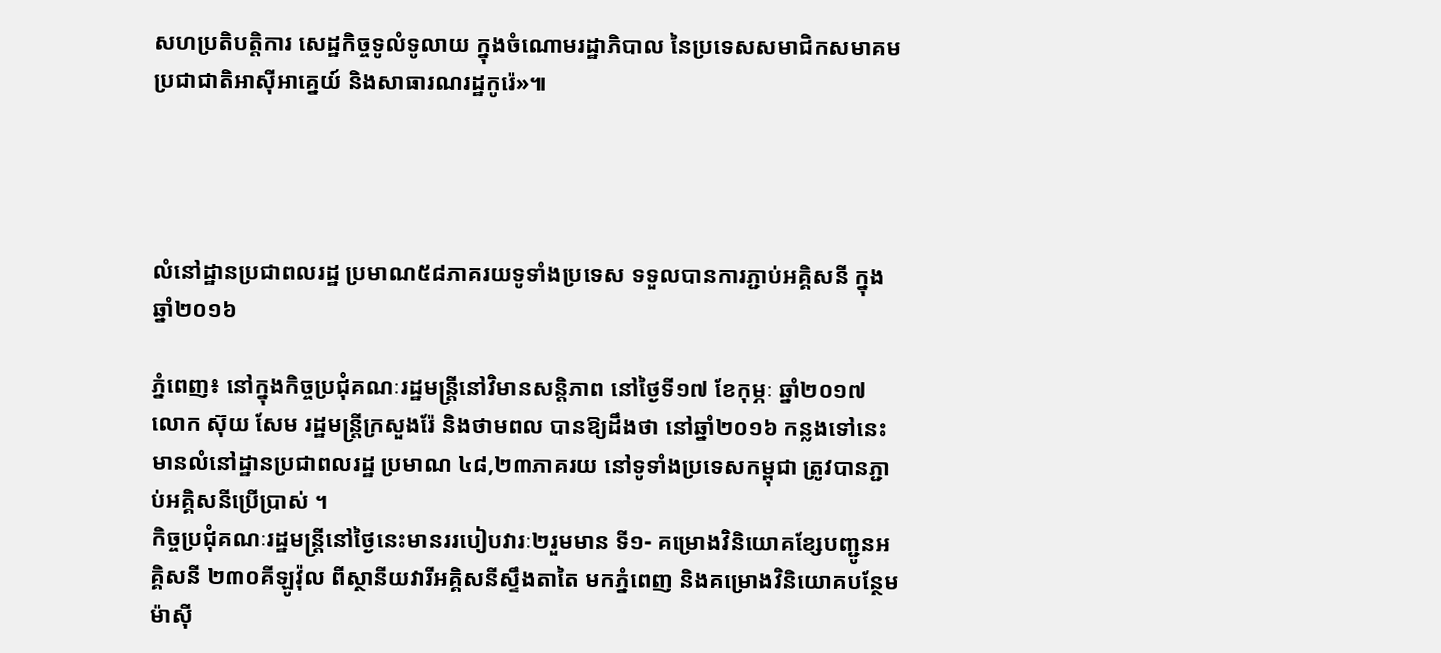សហប្រតិបត្តិការ សេដ្ឋកិច្ចទូលំទូលាយ ក្នុងចំណោមរដ្ឋាភិបាល នៃប្រទេសសមាជិកសមាគមប្រជាជាតិអាស៊ីអាគ្នេយ៍ និងសាធារណរដ្ឋកូរ៉េ»៕




លំនៅដ្ឋានប្រជាពលរដ្ឋ ប្រមាណ៥៨ភាគរយទូទាំងប្រទេស ទទួលបានការភ្ជាប់អគ្គិសនី ក្នុងឆ្នាំ២០១៦

ភ្នំពេញ៖ នៅក្នុងកិច្ចប្រជុំគណៈរដ្ឋមន្រ្តីនៅវិមានសន្តិភាព នៅថ្ងៃទី១៧ ខែកុម្ភៈ ឆ្នាំ២០១៧ លោក ស៊ុយ សែម រដ្ឋមន្រ្តីក្រសួងរ៉ែ និងថាមពល បានឱ្យដឹងថា នៅឆ្នាំ២០១៦ កន្លងទៅនេះ មានលំនៅដ្ឋានប្រជាពលរដ្ឋ ប្រមាណ ៤៨,២៣ភាគរយ នៅទូទាំងប្រទេសកម្ពុជា ត្រូវបានភ្ជាប់អគ្គិសនីប្រើប្រាស់ ។
កិច្ចប្រជុំគណៈរដ្ឋមន្រ្តីនៅថ្ងៃនេះមានររបៀបវារៈ២រួមមាន ទី១- គម្រោងវិនិយោគខ្សែបញ្ជូនអគ្គិសនី ២៣០គីឡូវ៉ុល ពីស្ថានីយវារីអគ្គិសនីស្ទឹងតាតៃ មកភ្នំពេញ និងគម្រោងវិនិយោគបន្ថែមម៉ាស៊ី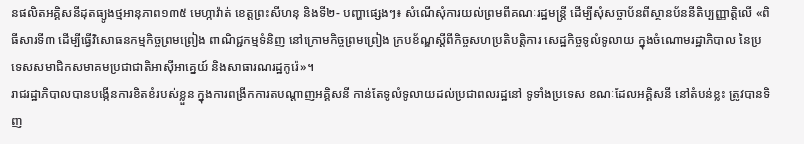នផលិតអគ្គិសនីដុតធ្យូងថ្មអានុភាព១៣៥ មេហ្កាវ៉ាត់ ខេត្តព្រះសីហនុ និងទី២- បញ្ហាផ្សេងៗ៖ សំណើសុំការយល់ព្រមពីគណៈរដ្ឋមន្ត្រី ដើម្បីសុំសច្ចាប័នពីស្ថានប័ននីតិប្បញ្ញាត្តិលើ «ពិធីសារទី៣ ដើម្បីធ្វើវិសោធនកម្មកិច្ចព្រមព្រៀង ពាណិជ្ជកម្មទំនិញ នៅក្រោមកិច្ចព្រមព្រៀង ក្របខ័ណ្ឌស្តីពីកិច្ចសហប្រតិបត្តិការ សេដ្ឋកិច្ចទូលំទូលាយ ក្នុងចំណោមរដ្ឋាភិបាល នៃប្រទេសសមាជិកសមាគមប្រជាជាតិអាស៊ីអាគ្នេយ៍ និងសាធារណរដ្ឋកូរ៉េ»។
រាជរដ្ឋាភិបាលបានបង្កើនការខិតខំរបស់ខ្លួន ក្នុងការពង្រីកការតបណ្តាញអគ្គិសនី កាន់តែទូលំទូលាយដល់ប្រជាពលរដ្ឋនៅ ទូទាំងប្រទេស ខណៈដែលអគ្គិសនី នៅតំបន់ខ្លះ ត្រូវបានទិញ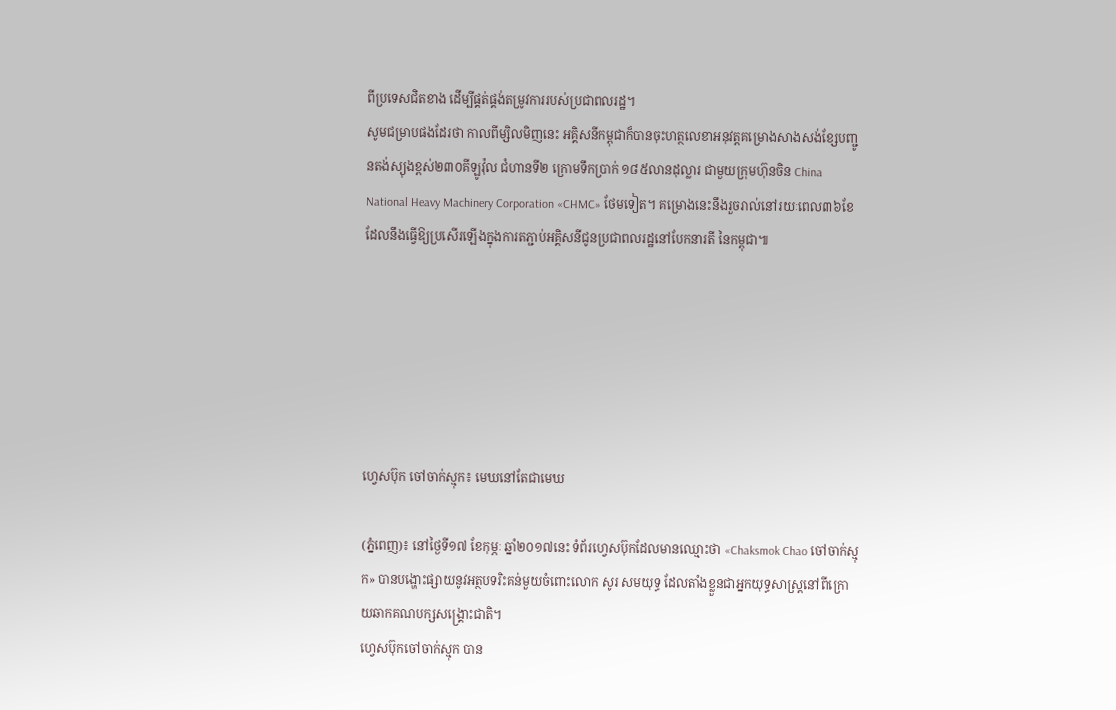ពីប្រទេសជិតខាង ដើម្បីផ្គត់ផ្គង់តម្រូវការរបស់ប្រជាពលរដ្ឋ។
សូមជម្រាបផងដែរថា កាលពីម្សិលមិញនេះ អគ្គិសនីកម្ពុជាក៏បានចុះហត្ថលេខាអនុវត្តគម្រោងសាងសង់ខ្សែបញ្ជូនតង់ស្យុងខ្ពស់២៣០គីឡូវ៉ុល ជំហានទី២ ក្រោមទឹកប្រាក់ ១៨៥លានដុល្លារ ជាមួយក្រុមហ៊ុនចិន China National Heavy Machinery Corporation «CHMC» ថែមទៀត។ គម្រោងនេះនឹងរួចរាល់នៅរយៈពេល៣៦ខែ ដែលនឹងធ្វើឱ្យប្រសើរឡើងក្នុងការតភ្ជាប់អគ្គិសនីជូនប្រជាពលរដ្ឋនៅបែកនារតី នៃកម្ពុជា៕






ហ្វេសប៊ុក ចៅចាក់ស្មុក៖ មេឃនៅតែជាមេឃ

(ភ្នំពេញ)៖ នៅថ្ងៃទី១៧ ខែកុម្ភៈ ឆ្នាំ២០១៧នេះ ទំព័រហ្វេសប៊ុកដែលមានឈ្មោះថា «Chaksmok Chao ចៅចាក់ស្មុក» បានបង្ហោះផ្សាយនូវអត្ថបទរិះគន់មួយចំពោះលោក សូរ សមយុទ្ធ ដែលតាំងខ្លួនជាអ្នកយុទ្ធសាស្រ្តនៅពីក្រោយឆាកគណបក្សសង្រ្គោះជាតិ។
ហ្វេសប៊ុកចៅចាក់ស្មុក បាន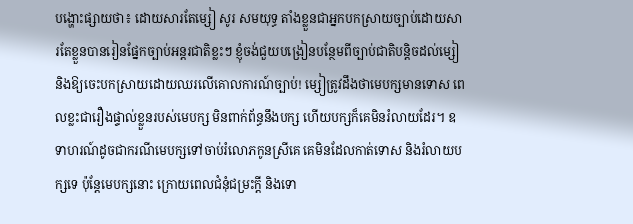បង្ហោះផ្សាយថា៖ ដោយសារតែម្សៀ សូរ សមយុទ្ធ តាំងខ្លួនជាអ្នកបកស្រាយច្បាប់ដោយសារតែខ្លួនបានរៀនផ្នែកច្បាប់អន្តរជាតិខ្លះៗ ខ្ញុំចង់ជួយបង្រៀនបន្ថែមពីច្បាប់ជាតិបន្តិចដល់ម្សៀ និងឱ្យចេះបកស្រាយដោយឈរលើគោលការណ៍ច្បាប់! ម្សៀត្រូវដឹងថាមេបក្សមានទោស ពេលខ្លះជារឿងផ្ទាល់ខ្លួនរបស់មេបក្ស មិនពាក់ព័ន្ធនឹងបក្ស ហើយបក្សក៏គេមិនរំលាយដែរ។ ឧទាហរណ៍ដូចជាករណីមេបក្សទៅចាប់រំលោភកូនស្រីគេ គេមិនដែលកាត់ទោស និងរំលាយបក្សទេ ប៉ុន្តែមេបក្សនោះ ក្រោយពេលជំនុំជម្រះក្តី និងទោ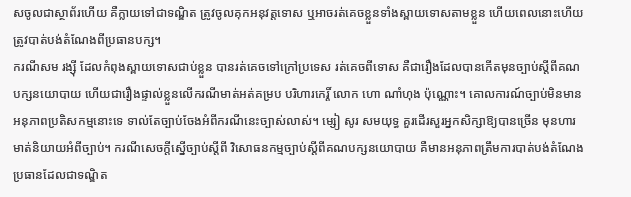សចូលជាស្ថាព័រហើយ គឺក្លាយទៅជាទណ្ឌិត ត្រូវចូលគុកអនុវត្តទោស ឬអាចរត់គេចខ្លួនទាំងស្ពាយទោសតាមខ្លួន ហើយពេលនោះហើយត្រូវបាត់បង់តំណែងពីប្រធានបក្ស។
ករណីសម រង្ស៊ី ដែលកំពុងស្ពាយទោសជាប់ខ្លួន បានរត់គេចទៅក្រៅប្រទេស រត់គេចពីទោស គឺជារឿងដែលបានកើតមុនច្បាប់ស្តីពីគណបក្សនយោបាយ ហើយជារឿងផ្ទាល់ខ្លួនលើករណីមាត់អត់គម្រប បរិហារកេរ្តិ៍ លោក ហោ ណាំហុង ប៉ុណ្ណោះ។ គោលការណ៍ច្បាប់មិនមានអនុភាពប្រតិសកម្មនោះទេ ទាល់តែច្បាប់ចែងអំពីករណីនេះច្បាស់លាស់។ ម្សៀ សូរ សមយុទ្ធ គួរដើរសួរអ្នកសិក្សាឱ្យបានច្រើន មុនហារមាត់និយាយអំពីច្បាប់។ ករណីសេចក្តីស្នើច្បាប់ស្តីពី វិសោធនកម្មច្បាប់ស្តីពីគណបក្សនយោបាយ គឺមានអនុភាពត្រឹមការបាត់បង់តំណែងប្រធានដែលជាទណ្ឌិត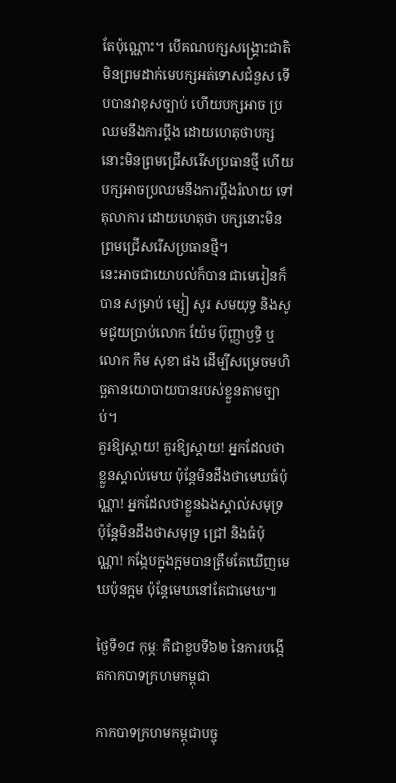តែប៉ុណ្ណោះ។ បើគណបក្សសង្គ្រោះជាតិ មិនព្រមដាក់មេបក្សអត់ទោសជំនួស ទើបបានវាខុសច្បាប់ ហើយបក្សអាច ប្រឈមនឹងការប្តឹង ដោយហេតុថាបក្សនោះមិនព្រមជ្រើសរើសប្រធានថ្មី ហើយបក្សអាចប្រឈមនឹងការប្តឹងរំលាយ ទៅតុលាការ ដោយហេតុថា បក្សនោះមិនព្រមជ្រើសរើសប្រធានថ្មី។
នេះអាចជាយោបល់ក៏បាន ជាមេរៀនក៏បាន សម្រាប់ ម្សៀ សូរ សមយុទ្ធ និងសូមជូយប្រាប់លោក យ៉ែម ប៊ុញ្ញាឫទ្ធិ ឬលោក កឹម សុខា ផង ដើម្បីសម្រេចមហិច្ឆតានយោបាយបានរបស់ខ្លួនតាមច្បាប់។
គួរឱ្យស្តាយ! គួរឱ្យស្តាយ! អ្នកដែលថាខ្លួនស្គាល់មេឃ ប៉ុន្តែមិនដឹងថាមេឃធំប៉ុណ្ណា! អ្នកដែលថាខ្លួនឯងស្គាល់សមុទ្រ ប៉ុន្តែមិនដឹងថាសមុទ្រ ជ្រៅ និងធំប៉ុណ្ណា! កង្កែបក្នុងក្អមបានត្រឹមតែឃើញមេឃប៉ុនក្អម ប៉ុន្តែមេឃនៅតែជាមេឃ៕

ថ្ងៃទី១៨ កុម្ភៈ គឺជាខួបទី៦២ នៃការបង្កើតកាកបាទក្រហមកម្ពុជា

កាកបាទក្រហមកម្ពុជាបច្ចុ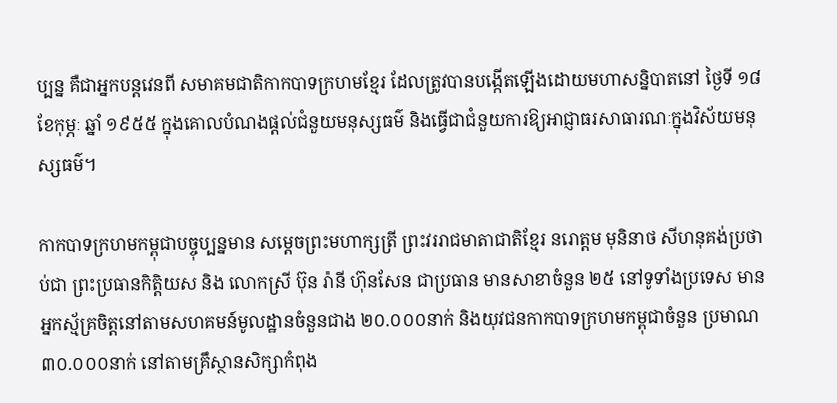ប្បន្ន គឺជាអ្នកបន្តវេនពី សមាគមជាតិកាកបាទក្រហមខ្មែរ ដែលត្រូវបានបង្កើតឡើងដោយមហាសន្និបាតនៅ ថ្ងៃទី ១៨ ខែកុម្ភៈ ឆ្នាំ ១៩៥៥ ក្នុងគោលបំណងផ្តល់ជំនួយមនុស្សធម៌ និងធ្វើជាជំនួយការឱ្យអាជ្ញាធរសាធារណៈក្នុងវិស័យមនុស្សធម៌។

កាកបាទក្រហមកម្ពុជាបច្ចុប្បន្នមាន សម្តេចព្រះមហាក្សត្រី ព្រះវររាជមាតាជាតិខ្មែរ នរោត្តម មុនិនាថ សីហនុគង់ប្រថាប់ជា ព្រះប្រធានកិត្តិយស និង លោកស្រី ប៊ុន រ៉ានី ហ៊ុនសែន ជាប្រធាន មានសាខាចំនួន ២៥ នៅទូទាំងប្រទេស មានអ្នកស្ម័គ្រចិត្តនៅតាមសហគមន៍មូលដ្ឋានចំនួនជាង ២០.០០០នាក់ និងយុវជនកាកបាទក្រហមកម្ពុជាចំនួន ប្រមាណ ៣០.០០០នាក់ នៅតាមគ្រឹស្ថានសិក្សាកំពុង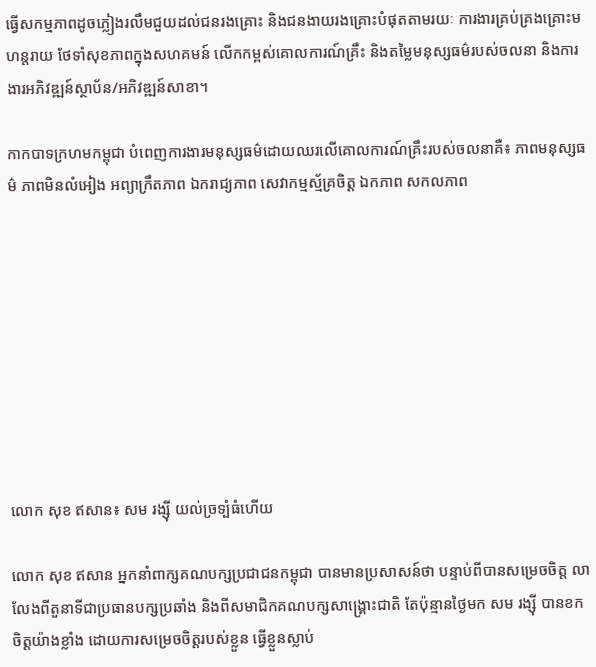ធ្វើសកម្មភាពដូចភ្លៀងរលឹមជួយដល់ជនរងគ្រោះ និងជនងាយរងគ្រោះបំផុតតាមរយៈ ការងារគ្រប់គ្រងគ្រោះមហន្តរាយ ថែទាំសុខភាពក្នុងសហគមន៍ លើកកម្ពស់គោលការណ៍គ្រឹះ និងតម្លៃមនុស្សធម៌របស់ចលនា និងការងារអភិវឌ្ឍន៍ស្ថាប័ន/អភិវឌ្ឍន៍សាខា។

កាកបាទក្រហមកម្ពុជា បំពេញការងារមនុស្សធម៌ដោយឈរលើគោលការណ៍គ្រឹះរបស់ចលនាគឺ៖ ភាពមនុស្សធម៌ ភាពមិនលំអៀង អព្យាក្រឹតភាព ឯករាជ្យភាព សេវាកម្មស្ម័គ្រចិត្ត ឯកភាព សកលភាព









លោក សុខ ឥសាន៖ សម រង្ស៊ី យល់ច្រទ្បំធំហើយ

លោក សុខ ឥសាន អ្នកនាំពាក្សគណបក្សប្រជាជនកម្ពុជា បានមានប្រសាសន៍ថា បន្ទាប់ពីបានសម្រេចចិត្ត លាលែងពីតួនាទីជាប្រធានបក្សប្រឆាំង និងពីសមាជិកគណបក្សសាង្គ្រោះជាតិ តែប៉ុន្មានថ្ងៃមក សម រង្ស៊ី បានខកចិត្តយ៉ាងខ្លាំង ដោយការសម្រេចចិត្តរបស់ខ្លួន ធ្វើខ្លួនស្លាប់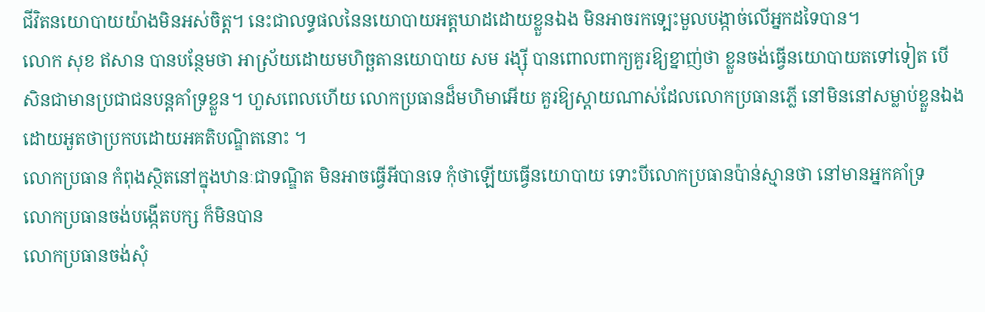ជីវិតនយោបាយយ៉ាងមិនអស់ចិត្ត។ នេះជាលទ្ធផលនៃនយោបាយអត្តឃាដដោយខ្លួនឯង មិនអាចរកទ្បេះមួលបង្កាច់លើអ្នកដទៃបាន។
លោក សុខ ឥសាន បានបន្ថែមថា អាស្រ័យដោយមហិច្ឆតានយោបាយ សម រង្ស៊ី បានពោលពាក្យគួរឱ្យខ្នាញ់ថា ខ្លួនចង់ធ្វើនយោបាយតទៅទៀត បើសិនជាមានប្រជាជនបន្តគាំទ្រខ្លួន។ ហួសពេលហើយ លោកប្រធានដ៏មហិមាអើយ គួរឱ្យស្តាយណាស់ដែលលោកប្រធានភ្លើ នៅមិននៅសម្លាប់ខ្លួនឯង ដោយអួតថាប្រកបដោយអគតិបណ្ឌិតនោះ ។
លោកប្រធាន កំពុងស្ថិតនៅក្នុងឋានៈជាទណ្ឌិត មិនអាចធ្វើអីបានទេ កុំថាឡើយធ្វើនយោបាយ ទោះបីលោកប្រធានប៉ាន់ស្មានថា នៅមានអ្នកគាំទ្រ
លោកប្រធានចង់បង្កើតបក្ស ក៏មិនបាន
លោកប្រធានចង់សុំ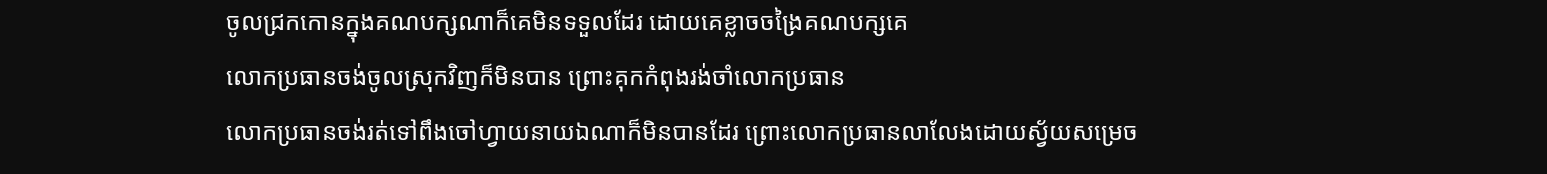ចូលជ្រកកោនក្នុងគណបក្សណាក៏គេមិនទទួលដែរ ដោយគេខ្លាចចង្រៃគណបក្សគេ
លោកប្រធានចង់ចូលស្រុកវិញក៏មិនបាន ព្រោះគុកកំពុងរង់ចាំលោកប្រធាន
លោកប្រធានចង់រត់ទៅពឹងចៅហ្វាយនាយឯណាក៏មិនបានដែរ ព្រោះលោកប្រធានលាលែងដោយស្វ័យសម្រេច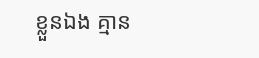ខ្លួនឯង គ្មាន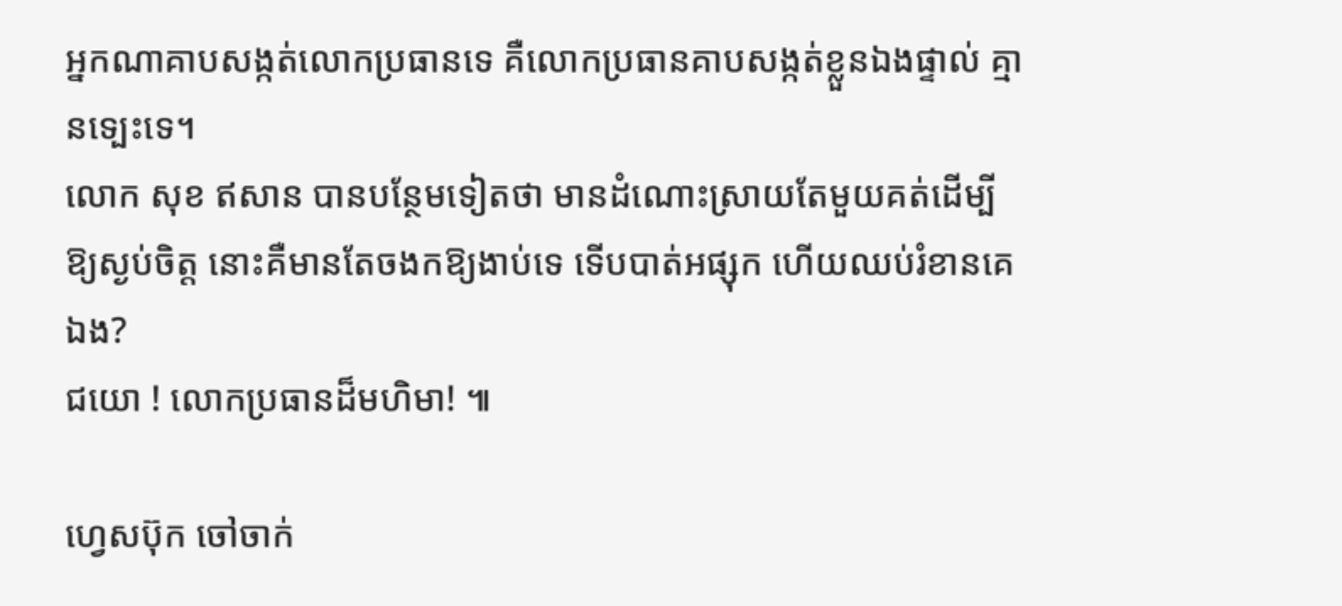អ្នកណាគាបសង្កត់លោកប្រធានទេ គឺលោកប្រធានគាបសង្កត់ខ្លួនឯងផ្ទាល់ គ្មានទ្បេះទេ។
លោក សុខ ឥសាន បានបន្ថែមទៀតថា មានដំណោះស្រាយតែមួយគត់ដើម្បីឱ្យស្ងប់ចិត្ត នោះគឺមានតែចងកឱ្យងាប់ទេ ទើបបាត់អផ្សុក ហើយឈប់រំខានគេឯង?
ជយោ ! លោកប្រធានដ៏មហិមា! ៕

ហ្វេសប៊ុក ចៅចាក់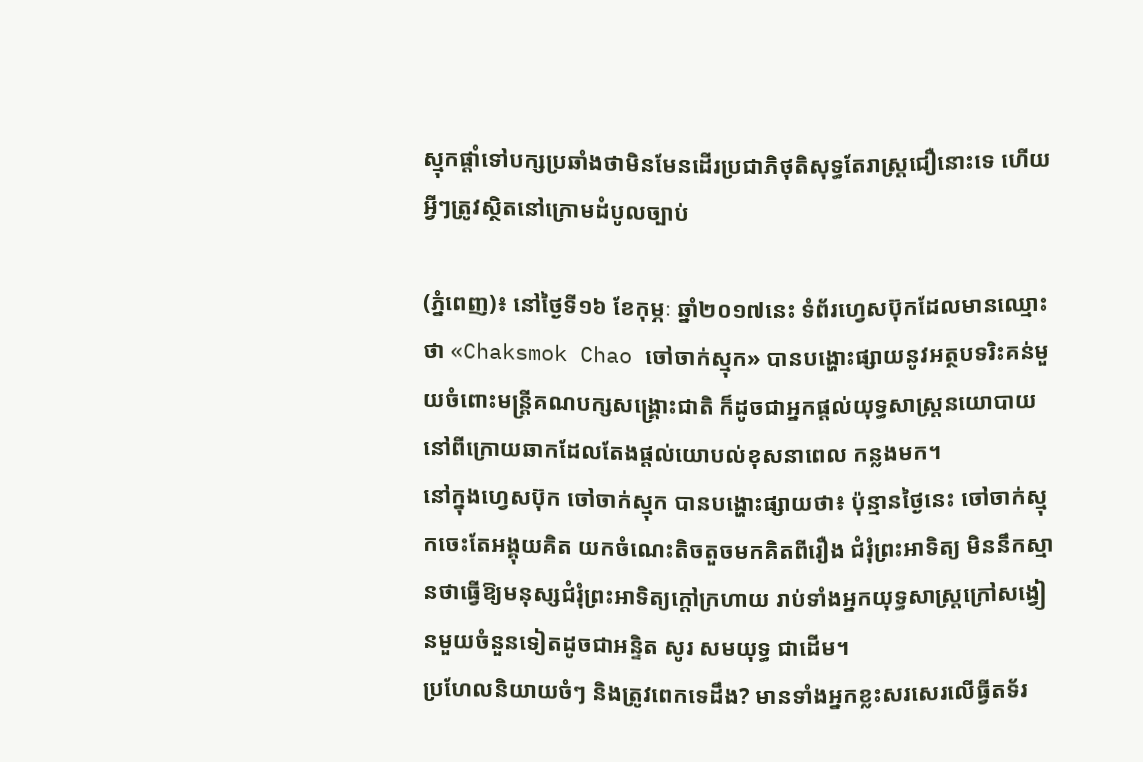ស្មុកផ្តាំទៅបក្សប្រឆាំងថាមិនមែនដើរប្រជាភិថុតិសុទ្ធតែរាស្ត្រជឿនោះទេ ហើយអ្វីៗត្រូវស្ថិតនៅក្រោមដំបូលច្បាប់

(ភ្នំពេញ)៖ នៅថ្ងៃទី១៦ ខែកុម្ភៈ ឆ្នាំ២០១៧នេះ ទំព័រហ្វេសប៊ុកដែលមានឈ្មោះថា «Chaksmok Chao ចៅចាក់ស្មុក» បានបង្ហោះផ្សាយនូវអត្ថបទរិះគន់មួយចំពោះមន្រ្តីគណបក្សសង្រ្គោះជាតិ ក៏ដូចជាអ្នកផ្តល់យុទ្ធសាស្រ្តនយោបាយនៅពីក្រោយឆាកដែលតែងផ្តល់យោបល់ខុសនាពេល កន្លងមក។
នៅក្នុងហ្វេសប៊ុក ចៅចាក់ស្មុក បានបង្ហោះផ្សាយថា៖ ប៉ុន្មានថ្ងៃនេះ ចៅចាក់ស្មុកចេះតែអង្គុយគិត យកចំណេះតិចតួចមកគិតពីរឿង ជំរុំព្រះអាទិត្យ មិននឹកស្មានថាធ្វើឱ្យមនុស្សជំរុំព្រះអាទិត្យក្តៅក្រហាយ រាប់ទាំងអ្នកយុទ្ធសាស្ត្រក្រៅសង្វៀនមួយចំនួនទៀតដូចជាអន្ទិត សូរ សមយុទ្ធ ជាដើម។
ប្រហែលនិយាយចំៗ និងត្រូវពេកទេដឹង? មានទាំងអ្នកខ្លះសរសេរលើធ្វីតទ័រ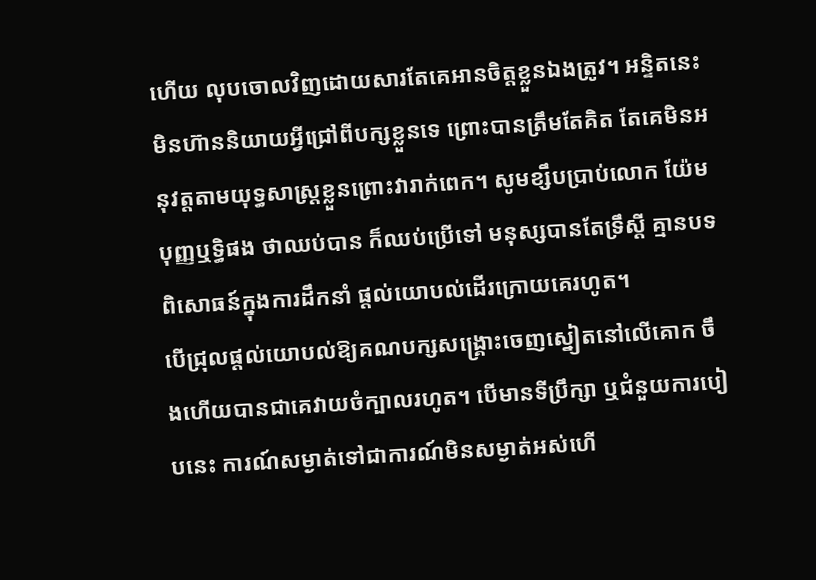ហើយ លុបចោលវិញដោយសារតែគេអានចិត្តខ្លួនឯងត្រូវ។ អន្ទិតនេះមិនហ៊ាននិយាយអ្វីជ្រៅពីបក្សខ្លួនទេ ព្រោះបានត្រឹមតែគិត តែគេមិនអនុវត្តតាមយុទ្ធសាស្ត្រខ្លួនព្រោះវារាក់ពេក។ សូមខ្សឹបប្រាប់លោក យ៉ែម បុញ្ញឬទ្ធិផង ថាឈប់បាន ក៏ឈប់ប្រើទៅ មនុស្សបានតែទ្រឹស្តី គ្មានបទពិសោធន៍ក្នុងការដឹកនាំ ផ្តល់យោបល់ដើរក្រោយគេរហូត។
បើជ្រុលផ្តល់យោបល់ឱ្យគណបក្សសង្គ្រោះចេញស្នៀតនៅលើគោក ចឹងហើយបានជាគេវាយចំក្បាលរហូត។ បើមានទីប្រឹក្សា ឬជំនួយការបៀបនេះ ការណ៍សម្ងាត់ទៅជាការណ៍មិនសម្ងាត់អស់ហើ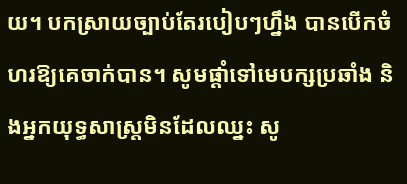យ។ បកស្រាយច្បាប់តែរបៀបៗហ្នឹង បានបើកចំហរឱ្យគេចាក់បាន។ សូមផ្តាំទៅមេបក្សប្រឆាំង និងអ្នកយុទ្ធសាស្ត្រមិនដែលឈ្នះ សូ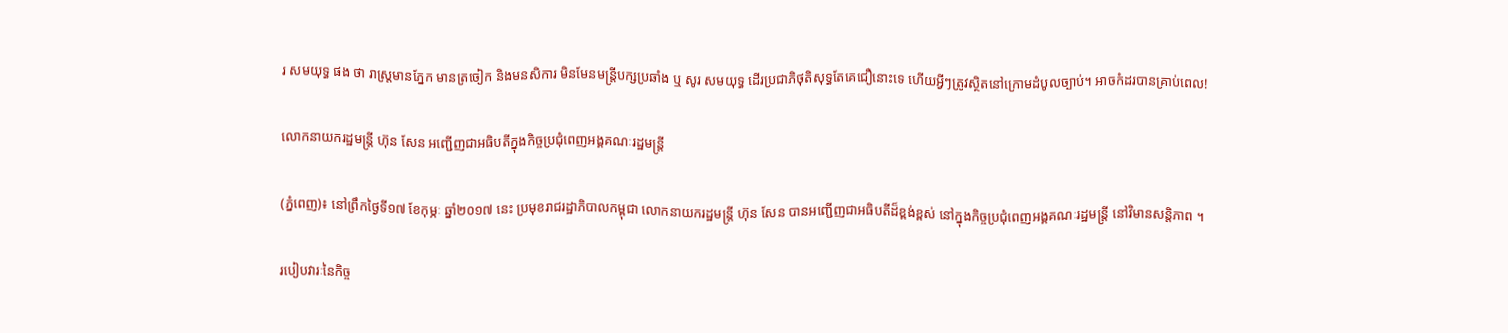រ សមយុទ្ធ ផង ថា រាស្ត្រមានភ្នែក មានត្រចៀក និងមនសិការ មិនមែនមន្ត្រីបក្សប្រឆាំង ឬ សូរ សមយុទ្ធ ដើរប្រជាភិថុតិសុទ្ធតែគេជឿនោះទេ ហើយអ្វីៗត្រូវស្ថិតនៅក្រោមដំបូលច្បាប់។ អាចកំដរបានគ្រាប់ពេល!

លោកនាយករដ្ឋមន្រ្តី ហ៊ុន សែន អញ្ជើញជាអធិបតីក្នុងកិច្ចប្រជុំពេញអង្គគណៈរដ្ឋមន្ត្រី

(ភ្នំពេញ)៖ នៅព្រឹកថ្ងៃទី១៧ ខែកុម្ភៈ ឆ្នាំ២០១៧ នេះ ប្រមុខរាជរដ្ឋាភិបាលកម្ពុជា លោកនាយករដ្ឋមន្រ្តី ហ៊ុន សែន បានអញ្ជើញជាអធិបតីដ៏ខ្ពង់ខ្ពស់ នៅក្នុងកិច្ចប្រជុំពេញអង្គគណៈរដ្ឋមន្ត្រី នៅវិមានសន្តិភាព ។

របៀបវារៈនៃកិច្ច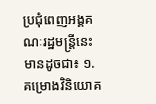ប្រជុំពេញអង្គគណៈរដ្ឋមន្រ្តីនេះមានដូចជា៖ ១. គម្រោងវិនិយោគ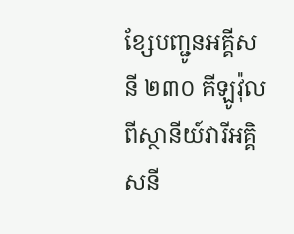ខ្សែបញ្ជូនអគ្គីសនី ២៣០ គីឡូវ៉ុល ពីស្ថានីយ៍វារីអគ្គិសនី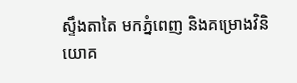ស្ទឹងតាតៃ មកភ្នំពេញ និងគម្រោងវិនិយោគ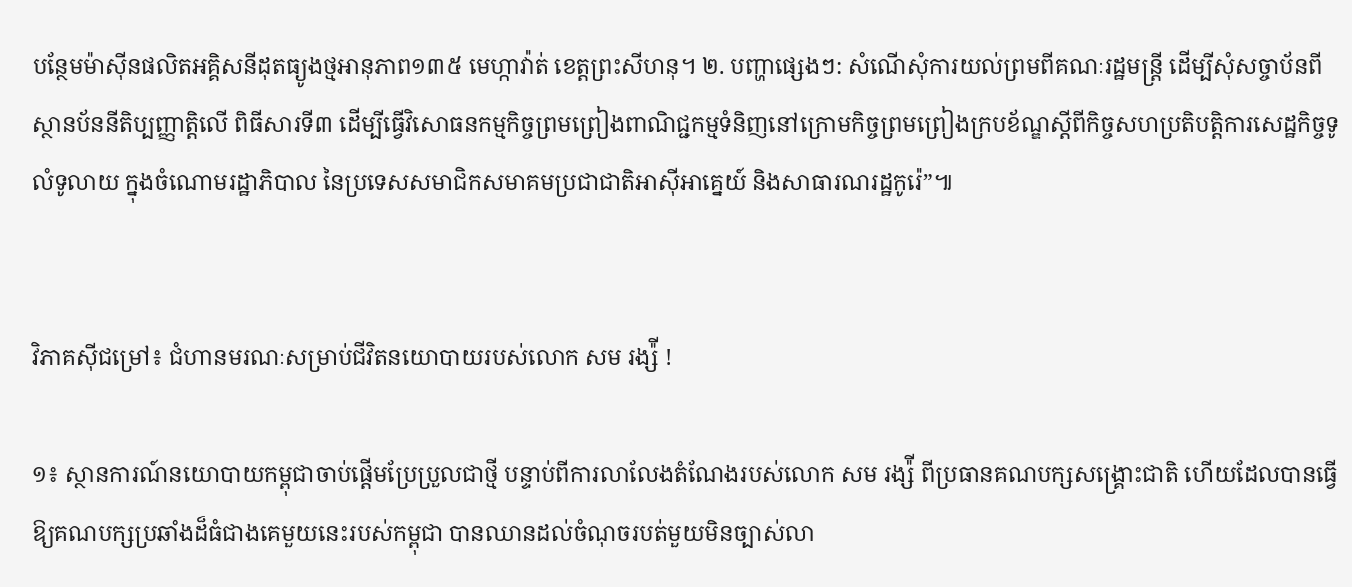បន្ថែមម៉ាស៊ីនផលិតអគ្គិសនីដុតធ្យូងថ្មអានុភាព១៣៥ មេហ្កាវ៉ាត់ ខេត្តព្រះសីហនុ។ ២. បញ្ហាផ្សេងៗ: សំណើសុំការយល់ព្រមពីគណៈរដ្ឋមន្ត្រី ដើម្បីសុំសច្ចាប័នពីស្ថានប័ននីតិប្បញ្ញាត្តិលើ ពិធីសារទី៣ ដើម្បីធ្វើវិសោធនកម្មកិច្ចព្រមព្រៀងពាណិជ្ជកម្មទំនិញនៅក្រោមកិច្ចព្រមព្រៀងក្របខ័ណ្ឌស្តីពីកិច្ចសហប្រតិបត្តិការសេដ្ឋកិច្ចទូលំទូលាយ ក្នុងចំណោមរដ្ឋាភិបាល នៃប្រទេសសមាជិកសមាគមប្រជាជាតិអាស៊ីអាគ្នេយ៍ និងសាធារណរដ្ឋកូរ៉េ”៕


វិភាគស៊ីជម្រៅ៖ ជំហានមរណៈសម្រាប់ជីវិតនយោបាយរបស់លោក សម រង្ស៉ី !

១៖ ស្ថានការណ៍នយោបាយកម្ពុជាចាប់ផ្តើមប្រែប្រួលជាថ្មី បន្ទាប់ពីការលាលែងតំណែងរបស់លោក សម រង្ស៉ី ពីប្រធានគណបក្សសង្រ្គោះជាតិ ហើយដែលបានធ្វើឱ្យគណបក្សប្រឆាំងដ៏ធំជាងគេមួយនេះរបស់កម្ពុជា បានឈានដល់ចំណុចរបត់មួយមិនច្បាស់លា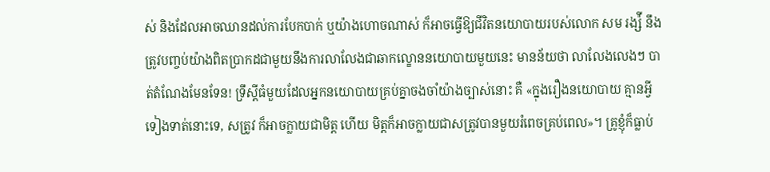ស់ និងដែលអាចឈានដល់ការបែកបាក់ ឬយ៉ាងហោចណាស់ ក៏អាចធ្វើឱ្យជីវិតនយោបាយរបស់លោក សម រង្ស៉ី នឹងត្រូវបញ្ចប់យ៉ាងពិតប្រាកដជាមួយនឹងការលាលែងជាឆាកល្ខោននយោបាយមួយនេះ មានន័យថា លាលែងលេងៗ បាត់តំណែងមែនទែន! ទ្រឹស្តីធំមួយដែលអ្នកនយោបាយគ្រប់គ្នាចងចាំយ៉ាងច្បាស់នោះ គឺ «ក្នុងរឿងនយោបាយ គ្មានអ្វីទៀងទាត់នោះទេ, សត្រូវ ក៏អាចក្លាយជាមិត្ត ហើយ មិត្តក៏អាចក្លាយជាសត្រូវបានមួយរំពេចគ្រប់ពេល»។ គ្រូខ្ញុំក៏ធ្លាប់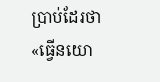ប្រាប់ដែរថា «ធ្វើនយោ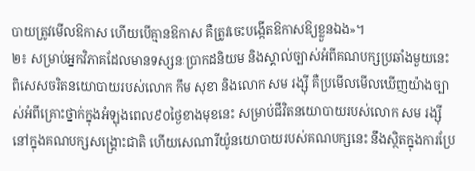បាយត្រូវមើលឱកាស ហើយបើគ្មានឱកាស គឺត្រូវចេះបង្កើតឱកាសឱ្យខ្លួនឯង»។
២៖ សម្រាប់អ្នកវិភាគដែលមានទស្សនៈប្រាកដនិយម និងស្គាល់ច្បាស់អំពីគណបក្សប្រឆាំងមួយនេះ ពិសេសចរិតនយោបាយរបស់លោក កឹម សុខា និងលោក សម រង្ស៊ី គឺប្រមើលមើលឃើញយ៉ាងច្បាស់អំពីគ្រោះថ្នាក់ក្នុងអំឡុងពេល៩០ថ្ងៃខាងមុខនេះ សម្រាប់ជីវិតនយោបាយរបស់លោក សម រង្ស៊ី នៅក្នុងគណបក្សសង្រ្គោះជាតិ ហើយសេណារីយ៉ូនយោបាយរបស់គណបក្សនេះ នឹងស្ថិតក្នុងការប្រែ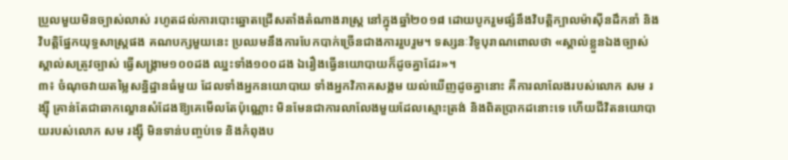ប្រួលមួយមិនច្បាស់លាស់ រហូតដល់ការបោះឆ្នោតជ្រើសតាំងតំណាងរាស្រ្ត នៅក្នុងឆ្នាំ២០១៨ ដោយបូករួមផ្សំនឹងវិបត្តិក្បាលម៉ាស៊ីនដឹកនាំ និងវិបត្តិផ្នែកយុទ្ធសាស្រ្តផង គណបក្សមួយនេះ ប្រឈមនឹងការបែកបាក់ច្រើនជាងការរួបរួម។ ទស្សនៈវិទូបុរាណពោលថា «ស្គាល់ខ្លួនឯងច្បាស់ ស្គាល់សត្រូវច្បាស់ ធ្វើសង្រ្គាម១០០ដង ឈ្នះទាំង១០០ដង ឯរឿងធ្វើនយោបាយក៏ដូចគ្នាដែរ»។
៣៖ ចំណុចវាយតម្លៃសន្និដ្ឋានធំមួយ ដែលទាំងអ្នកនយោបាយ ទាំងអ្នកវិភាគសង្គម យល់ឃើញដូចគ្នានោះ គឺការលាលែងរបស់លោក សម រង្ស៊ី គ្រាន់តែជាឆាកល្ខោនសំដែងឱ្យគេមើលតែប៉ុណ្ណោះ មិនមែនជាការលាលែងមួយដែលស្មោះត្រង់ និងពិតប្រាកដនោះទេ ហើយជីវិតនយោបាយរបស់លោក សម រង្ស៊ី មិនទាន់បញ្ចប់ទេ និងកំពុងប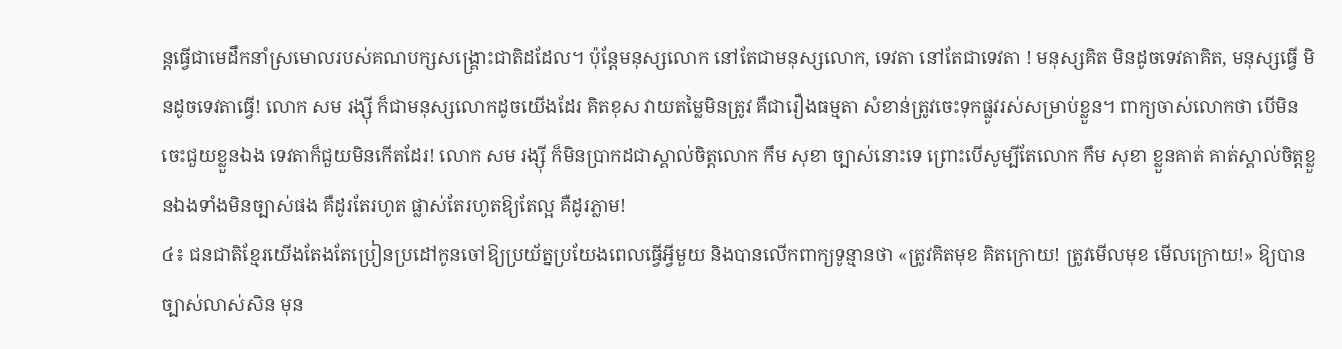ន្តធ្វើជាមេដឹកនាំស្រមោលរបស់គណបក្សសង្រ្គោះជាតិដដែល។ ប៉ុន្តែមនុស្សលោក នៅតែជាមនុស្សលោក, ទេវតា នៅតែជាទេវតា ! មនុស្សគិត មិនដូចទេវតាគិត, មនុស្សធ្វើ មិនដូចទេវតាធ្វើ! លោក សម រង្ស៊ី ក៏ជាមនុស្សលោកដូចយើងដែរ គិតខុស វាយតម្លៃមិនត្រូវ គឺជារឿងធម្មតា សំខាន់ត្រូវចេះទុកផ្លូវរស់សម្រាប់ខ្លួន។ ពាក្យចាស់លោកថា បើមិនចេះជួយខ្លួនឯង ទេវតាក៏ជួយមិនកើតដែរ! លោក សម រង្ស៊ី ក៏មិនប្រាកដជាស្គាល់ចិត្តលោក កឹម សុខា ច្បាស់នោះទេ ព្រោះបើសូម្បីតែលោក កឹម សុខា ខ្លួនគាត់ គាត់ស្គាល់ចិត្តខ្លួនឯងទាំងមិនច្បាស់ផង គឺដូរតែរហូត ផ្លាស់តែរហូតឱ្យតែល្អ គឺដូរភ្លាម!
៤៖ ជនជាតិខ្មែរយើងតែងតែប្រៀនប្រដៅកូនចៅឱ្យប្រយ័ត្នប្រយែងពេលធ្វើអ្វីមួយ និងបានលើកពាក្យទូន្មានថា «ត្រូវគិតមុខ គិតក្រោយ! ត្រូវមើលមុខ មើលក្រោយ!» ឱ្យបានច្បាស់លាស់សិន មុន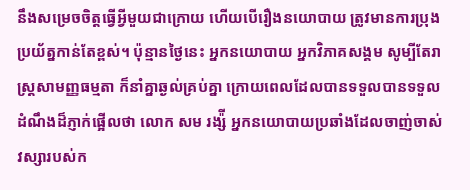នឹងសម្រេចចិត្តធ្វើអ្វីមួយជាក្រោយ ហើយបើរឿងនយោបាយ ត្រូវមានការប្រុងប្រយ័ត្នកាន់តែខ្ពស់។ ប៉ុន្មានថ្ងៃនេះ អ្នកនយោបាយ អ្នកវិភាគសង្គម សូម្បីតែរាស្រ្តសាមញ្ញធម្មតា ក៏នាំគ្នាឆ្ងល់គ្រប់គ្នា ក្រោយពេលដែលបានទទួលបានទទួលដំណឹងដ៏ភ្ញាក់ផ្អើលថា លោក សម រង្ស៉ី អ្នកនយោបាយប្រឆាំងដែលចាញ់ចាស់វស្សារបស់ក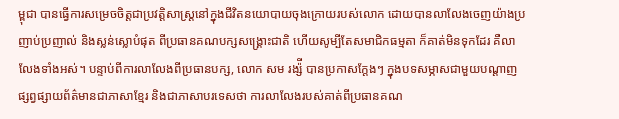ម្ពុជា បានធ្វើការសម្រេចចិត្តជាប្រវត្តិសាស្រ្តនៅក្នុងជីវិតនយោបាយចុងក្រោយរបស់លោក ដោយបានលាលែងចេញយ៉ាងប្រញាប់ប្រញាល់ និងស្លន់ស្លោបំផុត ពីប្រធានគណបក្សសង្រ្គោះជាតិ ហើយសូម្បីតែសមាជិកធម្មតា ក៏គាត់មិនទុកដែរ គឺលាលែងទាំងអស់។ បន្ទាប់ពីការលាលែងពីប្រធានបក្ស, លោក សម រង្ស៉ី បានប្រកាសក្តែងៗ ក្នុងបទសម្ភាសជាមួយបណ្តាញផ្សព្វផ្សាយព័ត៌មានជាភាសាខ្មែរ និងជាភាសាបរទេសថា ការលាលែងរបស់គាត់ពីប្រធានគណ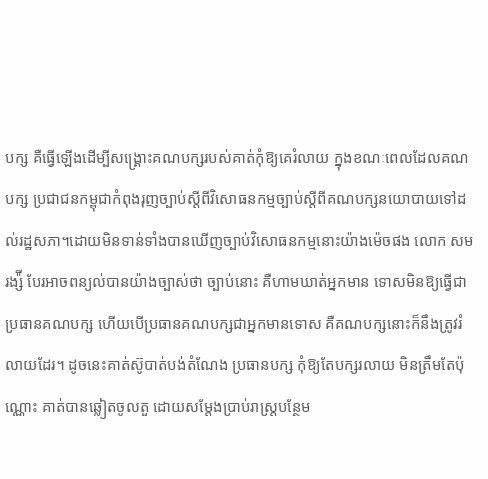បក្ស គឺធ្វើឡើងដើម្បីសង្រ្គោះគណបក្សរបស់គាត់កុំឱ្យគេរំលាយ ក្នុងខណៈពេលដែលគណបក្ស ប្រជាជនកម្ពុជាកំពុងរុញច្បាប់ស្តីពីវិសោធនកម្មច្បាប់ស្តីពីគណបក្សនយោបាយទៅដល់រដ្ឋសភា។ដោយមិនទាន់ទាំងបានឃើញច្បាប់វិសោធនកម្មនោះយ៉ាងម៉េចផង លោក សម រង្ស៉ី បែរអាចពន្យល់បានយ៉ាងច្បាស់ថា ច្បាប់នោះ គឺហាមឃាត់អ្នកមាន ទោសមិនឱ្យធ្វើជាប្រធានគណបក្ស ហើយបើប្រធានគណបក្សជាអ្នកមានទោស គឺគណបក្សនោះក៏នឹងត្រូវរំលាយដែរ។ ដូចនេះគាត់ស៊ូបាត់បង់តំណែង ប្រធានបក្ស កុំឱ្យតែបក្សរលាយ មិនត្រឹមតែប៉ុណ្ណោះ គាត់បានឆ្លៀតចូលតួ ដោយសម្តែងប្រាប់រាស្រ្តបន្ថែម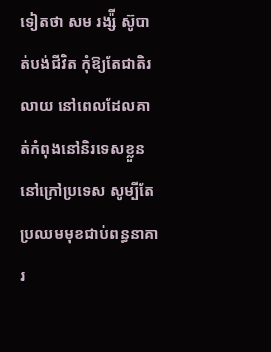ទៀតថា សម រង្ស៉ី ស៊ូបាត់បង់ជីវិត កុំឱ្យតែជាតិរលាយ នៅពេលដែលគាត់កំពុងនៅនិរទេសខ្លួននៅក្រៅប្រទេស សូម្បីតែប្រឈមមុខជាប់ពន្ធនាគារ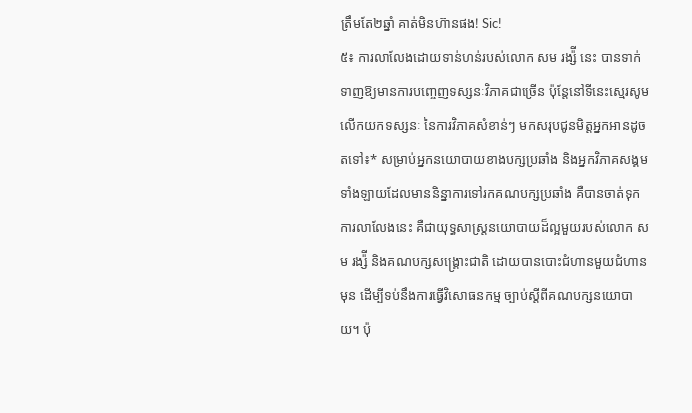ត្រឹមតែ២ឆ្នាំ គាត់មិនហ៊ានផង! Sic!
៥៖ ការលាលែងដោយទាន់ហន់របស់លោក សម រង្ស៉ី នេះ បានទាក់ទាញឱ្យមានការបញ្ចេញទស្សនៈវិភាគជាច្រើន ប៉ុន្តែនៅទីនេះស្មេរសូមលើកយកទស្សនៈ នៃការវិភាគសំខាន់ៗ មកសរុបជូនមិត្តអ្នកអានដូចតទៅ៖* សម្រាប់អ្នកនយោបាយខាងបក្សប្រឆាំង និងអ្នកវិភាគសង្គមទាំងឡាយដែលមាននិន្នាការទៅរកគណបក្សប្រឆាំង គឺបានចាត់ទុកការលាលែងនេះ គឺជាយុទ្ធសាស្រ្តនយោបាយដ៏ល្អមួយរបស់លោក សម រង្ស៉ី និងគណបក្សសង្រ្គោះជាតិ ដោយបានបោះជំហានមួយជំហានមុន ដើម្បីទប់នឹងការធ្វើវិសោធនកម្ម ច្បាប់ស្តីពីគណបក្សនយោបាយ។ ប៉ុ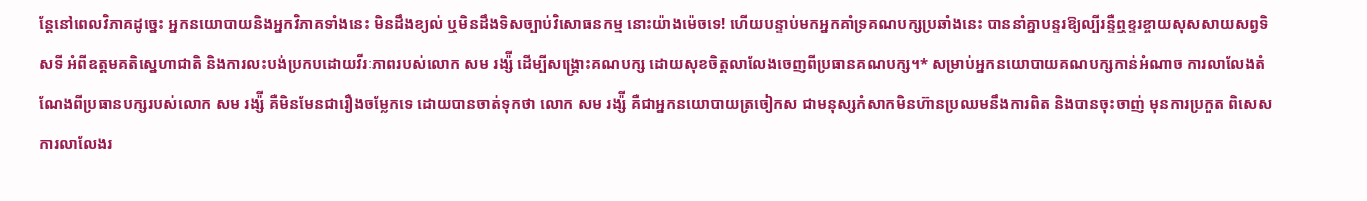ន្តែនៅពេលវិភាគដូច្នេះ អ្នកនយោបាយនិងអ្នកវិភាគទាំងនេះ មិនដឹងខ្យល់ ឬមិនដឹងទិសច្បាប់វិសោធនកម្ម នោះយ៉ាងម៉េចទេ! ហើយបន្ទាប់មកអ្នកគាំទ្រគណបក្សប្រឆាំងនេះ បាននាំគ្នាបន្ទរឱ្យល្បីរន្ទឺឮខ្ទរខ្ចាយសុសសាយសព្វទិសទី អំពីឧត្តមគតិស្នេហាជាតិ និងការលះបង់ប្រកបដោយវីរៈភាពរបស់លោក សម រង្ស៉ី ដើម្បីសង្រ្គោះគណបក្ស ដោយសុខចិត្តលាលែងចេញពីប្រធានគណបក្ស។* សម្រាប់អ្នកនយោបាយគណបក្សកាន់អំណាច ការលាលែងតំណែងពីប្រធានបក្សរបស់លោក សម រង្ស៉ី គឺមិនមែនជារឿងចម្លែកទេ ដោយបានចាត់ទុកថា លោក សម រង្ស៉ី គឺជាអ្នកនយោបាយត្រចៀកស ជាមនុស្សកំសាកមិនហ៊ានប្រឈមនឹងការពិត និងបានចុះចាញ់ មុនការប្រកួត ពិសេសការលាលែងរ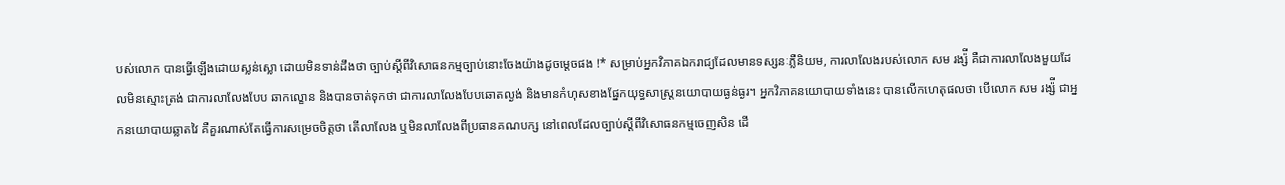បស់លោក បានធ្វើឡើងដោយស្លន់ស្លោ ដោយមិនទាន់ដឹងថា ច្បាប់ស្តីពីវិសោធនកម្មច្បាប់នោះចែងយ៉ាងដូចម្តេចផង !* សម្រាប់អ្នកវិភាគឯករាជ្យដែលមានទស្សនៈភ្លឺនិយម, ការលាលែងរបស់លោក សម រង្ស៉ី គឺជាការលាលែងមួយដែលមិនស្មោះត្រង់ ជាការលាលែងបែប ឆាកល្ខោន និងបានចាត់ទុកថា ជាការលាលែងបែបឆោតល្ងង់ និងមានកំហុសខាងផ្នែកយុទ្ធសាស្រ្តនយោបាយធ្ងន់ធ្ងរ។ អ្នកវិភាគនយោបាយទាំងនេះ បានលើកហេតុផលថា បើលោក សម រង្ស៉ី ជាអ្នកនយោបាយឆ្លាតវៃ គឺគួរណាស់តែធ្វើការសម្រេចចិត្តថា តើលាលែង ឬមិនលាលែងពីប្រធានគណបក្ស នៅពេលដែលច្បាប់ស្តីពីវិសោធនកម្មចេញសិន ដើ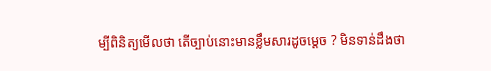ម្បីពិនិត្យមើលថា តើច្បាប់នោះមានខ្លឹមសារដូចម្តេច ? មិនទាន់ដឹងថា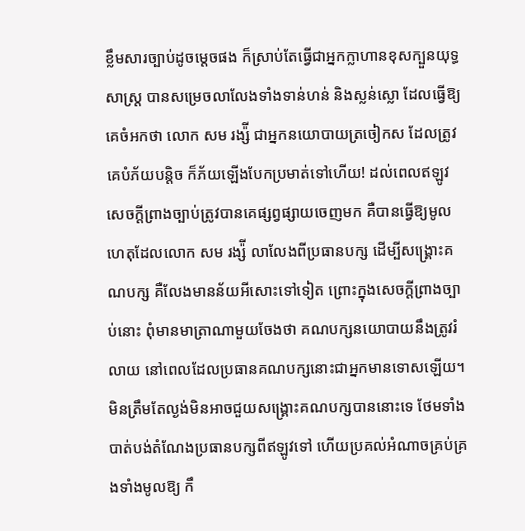ខ្លឹមសារច្បាប់ដូចម្តេចផង ក៏ស្រាប់តែធ្វើជាអ្នកក្លាហានខុសក្បួនយុទ្ធសាស្រ្ត បានសម្រេចលាលែងទាំងទាន់ហន់ និងស្លន់ស្លោ ដែលធ្វើឱ្យគេចំអកថា លោក សម រង្ស៉ី ជាអ្នកនយោបាយត្រចៀកស ដែលត្រូវគេបំភ័យបន្តិច ក៏ភ័យឡើងបែកប្រមាត់ទៅហើយ! ដល់ពេលឥឡូវ សេចក្តីព្រាងច្បាប់ត្រូវបានគេផ្សព្វផ្សាយចេញមក គឺបានធ្វើឱ្យមូលហេតុដែលលោក សម រង្ស៉ី លាលែងពីប្រធានបក្ស ដើម្បីសង្រ្គោះគណបក្ស គឺលែងមានន័យអីសោះទៅទៀត ព្រោះក្នុងសេចក្តីព្រាងច្បាប់នោះ ពុំមានមាត្រាណាមួយចែងថា គណបក្សនយោបាយនឹងត្រូវរំលាយ នៅពេលដែលប្រធានគណបក្សនោះជាអ្នកមានទោសឡើយ។មិនត្រឹមតែល្ងង់មិនអាចជួយសង្រ្គោះគណបក្សបាននោះទេ ថែមទាំងបាត់បង់តំណែងប្រធានបក្សពីឥឡូវទៅ ហើយប្រគល់អំណាចគ្រប់គ្រងទាំងមូលឱ្យ កឹ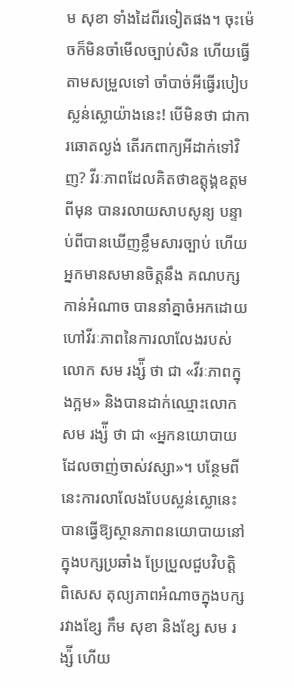ម សុខា ទាំងដៃពីរទៀតផង។ ចុះម៉េចក៏មិនចាំមើលច្បាប់សិន ហើយធ្វើតាមសម្រួលទៅ ចាំបាច់អីធ្វើរបៀបស្លន់ស្លោយ៉ាងនេះ! បើមិនថា ជាការឆោតល្ងង់ តើរកពាក្យអីដាក់ទៅវិញ? វីរៈភាពដែលគិតថាឧត្តុង្គឧត្តមពីមុន បានរលាយសាបសូន្យ បន្ទាប់ពីបានឃើញខ្លឹមសារច្បាប់ ហើយអ្នកមានសមានចិត្តនឹង គណបក្សកាន់អំណាច បាននាំគ្នាចំអកដោយហៅវីរៈភាពនៃការលាលែងរបស់លោក សម រង្ស៉ី ថា ជា «វីរៈភាពក្នុងក្អម» និងបានដាក់ឈ្មោះលោក សម រង្ស៉ី ថា ជា «អ្នកនយោបាយដែលចាញ់ចាស់វស្សា»។ បន្ថែមពីនេះការលាលែងបែបស្លន់ស្លោនេះ បានធ្វើឱ្យស្ថានភាពនយោបាយនៅក្នុងបក្សប្រឆាំង ប្រែប្រួលជួបវិបត្តិ ពិសេស តុល្យភាពអំណាចក្នុងបក្សរវាងខ្សែ កឹម សុខា និងខ្សែ សម រង្ស៉ី ហើយ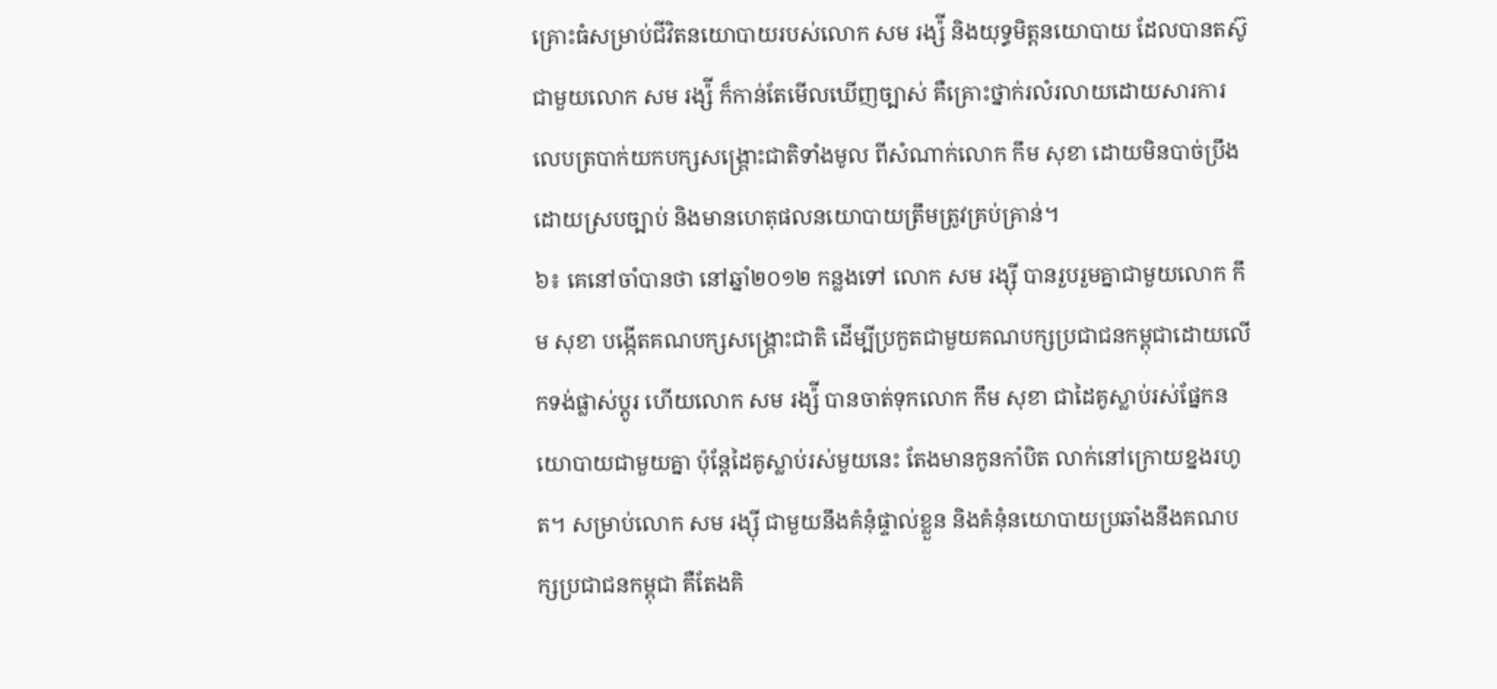គ្រោះធំសម្រាប់ជីវិតនយោបាយរបស់លោក សម រង្ស៉ី និងយុទ្ធមិត្តនយោបាយ ដែលបានតស៊ូជាមួយលោក សម រង្ស៉ី ក៏កាន់តែមើលឃើញច្បាស់ គឺគ្រោះថ្នាក់រលំរលាយដោយសារការលេបត្របាក់យកបក្សសង្រ្គោះជាតិទាំងមូល ពីសំណាក់លោក កឹម សុខា ដោយមិនបាច់ប្រឹង ដោយស្របច្បាប់ និងមានហេតុផលនយោបាយត្រឹមត្រូវគ្រប់គ្រាន់។
៦៖ គេនៅចាំបានថា នៅឆ្នាំ២០១២ កន្លងទៅ លោក សម រង្ស៊ី បានរួបរួមគ្នាជាមួយលោក កឹម សុខា បង្កើតគណបក្សសង្រ្គោះជាតិ ដើម្បីប្រកួតជាមួយគណបក្សប្រជាជនកម្ពុជាដោយលើកទង់ផ្លាស់ប្តូរ ហើយលោក សម រង្ស៉ី បានចាត់ទុកលោក កឹម សុខា ជាដៃគូស្លាប់រស់ផ្នែកនយោបាយជាមួយគ្នា ប៉ុន្តែដៃគូស្លាប់រស់មួយនេះ តែងមានកូនកាំបិត លាក់នៅក្រោយខ្នងរហូត។ សម្រាប់លោក សម រង្ស៊ី ជាមួយនឹងគំនុំផ្ទាល់ខ្លួន និងគំនុំនយោបាយប្រឆាំងនឹងគណបក្សប្រជាជនកម្ពុជា គឺតែងគិ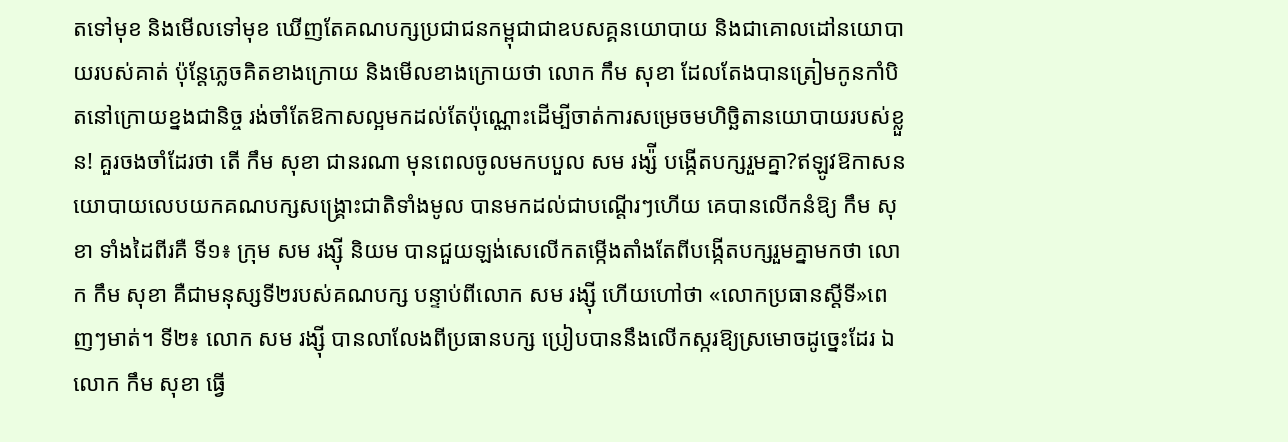តទៅមុខ និងមើលទៅមុខ ឃើញតែគណបក្សប្រជាជនកម្ពុជាជាឧបសគ្គនយោបាយ និងជាគោលដៅនយោបាយរបស់គាត់ ប៉ុន្តែភ្លេចគិតខាងក្រោយ និងមើលខាងក្រោយថា លោក កឹម សុខា ដែលតែងបានត្រៀមកូនកាំបិតនៅក្រោយខ្នងជានិច្ច រង់ចាំតែឱកាសល្អមកដល់តែប៉ុណ្ណោះដើម្បីចាត់ការសម្រេចមហិច្ឆិតានយោបាយរបស់ខ្លួន! គួរចងចាំដែរថា តើ កឹម សុខា ជានរណា មុនពេលចូលមកបបួល សម រង្ស៉ី បង្កើតបក្សរួមគ្នា?ឥឡូវឱកាសនយោបាយលេបយកគណបក្សសង្រ្គោះជាតិទាំងមូល បានមកដល់ជាបណ្តើរៗហើយ គេបានលើកនំឱ្យ កឹម សុខា ទាំងដៃពីរគឺ ទី១៖ ក្រុម សម រង្ស៊ី និយម បានជួយឡង់សេលើកតម្កើងតាំងតែពីបង្កើតបក្សរួមគ្នាមកថា លោក កឹម សុខា គឺជាមនុស្សទី២របស់គណបក្ស បន្ទាប់ពីលោក សម រង្ស៊ី ហើយហៅថា «លោកប្រធានស្តីទី»ពេញៗមាត់។ ទី២៖ លោក សម រង្ស៊ី បានលាលែងពីប្រធានបក្ស ប្រៀបបាននឹងលើកស្ករឱ្យស្រមោចដូច្នេះដែរ ឯលោក កឹម សុខា ធ្វើ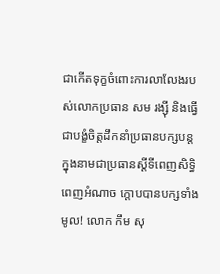ជាកើតទុក្ខចំពោះការលាលែងរបស់លោកប្រធាន សម រង្ស៊ី និងធ្វើជាបង្ខំចិត្តដឹកនាំប្រធានបក្សបន្ត ក្នុងនាមជាប្រធានស្តីទីពេញសិទ្ធិ ពេញអំណាច ក្តោបបានបក្សទាំងមូល! លោក កឹម សុ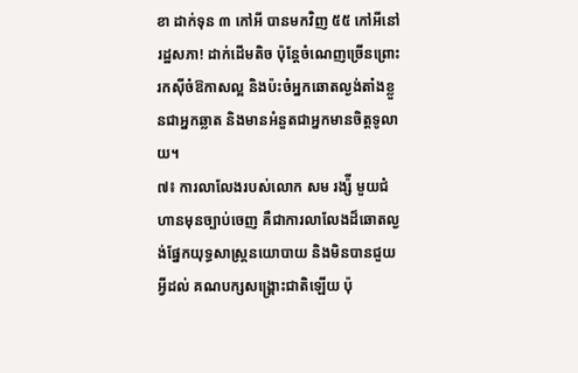ខា ដាក់ទុន ៣ កៅអី បានមកវិញ ៥៥ កៅអីនៅរដ្ឋសភា! ដាក់ដើមតិច ប៉ុន្តែចំណេញច្រើនព្រោះរកស៊ីចំឱកាសល្អ និងប៉ះចំអ្នកឆោតល្ងង់តាំងខ្លួនជាអ្នកឆ្លាត និងមានអំនួតជាអ្នកមានចិត្តទូលាយ។
៧៖ ការលាលែងរបស់លោក សម រង្ស៉ី មួយជំហានមុនច្បាប់ចេញ គឺជាការលាលែងដ៏ឆោតល្ងង់ផ្នែកយុទ្ធសាស្រ្តនយោបាយ និងមិនបានជួយអ្វីដល់ គណបក្សសង្រ្គោះជាតិឡើយ ប៉ុ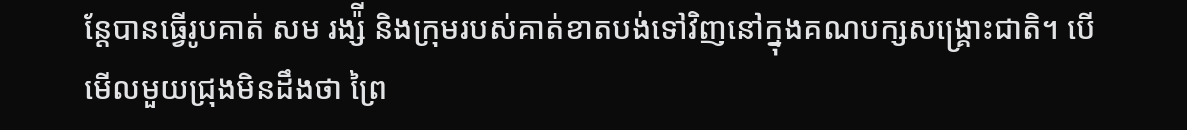ន្តែបានធ្វើរូបគាត់ សម រង្ស៉ី និងក្រុមរបស់គាត់ខាតបង់ទៅវិញនៅក្នុងគណបក្សសង្រ្គោះជាតិ។ បើមើលមួយជ្រុងមិនដឹងថា ព្រៃ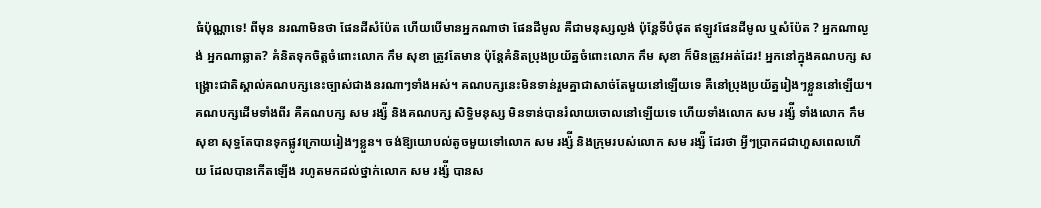ធំប៉ុណ្ណាទេ! ពីមុន នរណាមិនថា ផែនដីសំប៉ែត ហើយបើមានអ្នកណាថា ផែនដីមូល គឺជាមនុស្សល្ងង់ ប៉ុន្តែទីបំផុត ឥឡូវផែនដីមូល ឬសំប៉ែត ? អ្នកណាល្ងង់ អ្នកណាឆ្លាត? គំនិតទុកចិត្តចំពោះលោក កឹម សុខា ត្រូវតែមាន ប៉ុន្តែគំនិតប្រុងប្រយ័ត្នចំពោះលោក កឹម សុខា ក៏មិនត្រូវអត់ដែរ! អ្នកនៅក្នុងគណបក្ស សង្រ្គោះជាតិស្គាល់គណបក្សនេះច្បាស់ជាងនរណាៗទាំងអស់។ គណបក្សនេះមិនទាន់រួមគ្នាជាសាច់តែមួយនៅឡើយទេ គឺនៅប្រុងប្រយ័ត្នរៀងៗខ្លួននៅឡើយ។ គណបក្សដើមទាំងពីរ គឺគណបក្ស សម រង្ស៉ី និងគណបក្ស សិទ្ធិមនុស្ស មិនទាន់បានរំលាយចោលនៅឡើយទេ ហើយទាំងលោក សម រង្ស៉ី ទាំងលោក កឹម សុខា សុទ្ធតែបានទុកផ្លូវក្រោយរៀងៗខ្លួន។ ចង់ឱ្យយោបល់តូចមួយទៅលោក សម រង្ស៉ី និងក្រុមរបស់លោក សម រង្ស៉ី ដែរថា អ្វីៗប្រាកដជាហួសពេលហើយ ដែលបានកើតឡើង រហូតមកដល់ថ្នាក់លោក សម រង្ស៉ី បានស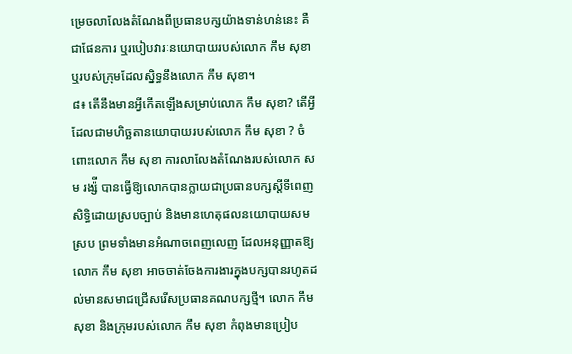ម្រេចលាលែងតំណែងពីប្រធានបក្សយ៉ាងទាន់ហន់នេះ គឺជាផែនការ ឬរបៀបវារៈនយោបាយរបស់លោក កឹម សុខា ឬរបស់ក្រុមដែលស្និទ្ធនឹងលោក កឹម សុខា។
៨៖ តើនឹងមានអ្វីកើតឡើងសម្រាប់លោក កឹម សុខា? តើអ្វីដែលជាមហិច្ឆតានយោបាយរបស់លោក កឹម សុខា ? ចំពោះលោក កឹម សុខា ការលាលែងតំណែងរបស់លោក សម រង្ស៉ី បានធ្វើឱ្យលោកបានក្លាយជាប្រធានបក្សស្តីទីពេញសិទ្ធិដោយស្របច្បាប់ និងមានហេតុផលនយោបាយសមស្រប ព្រមទាំងមានអំណាចពេញលេញ ដែលអនុញ្ញាតឱ្យលោក កឹម សុខា អាចចាត់ចែងការងារក្នុងបក្សបានរហូតដល់មានសមាជជ្រើសរើសប្រធានគណបក្សថ្មី។ លោក កឹម សុខា និងក្រុមរបស់លោក កឹម សុខា កំពុងមានប្រៀប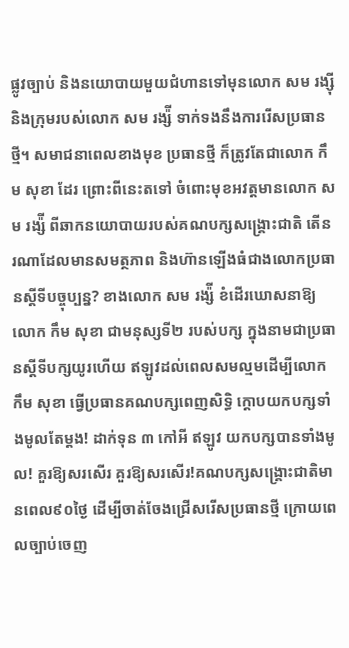ផ្លូវច្បាប់ និងនយោបាយមួយជំហានទៅមុនលោក សម រង្ស៊ី និងក្រុមរបស់លោក សម រង្ស៉ី ទាក់ទងនឹងការរើសប្រធានថ្មី។ សមាជនាពេលខាងមុខ ប្រធានថ្មី ក៏ត្រូវតែជាលោក កឹម សុខា ដែរ ព្រោះពីនេះតទៅ ចំពោះមុខអវត្តមានលោក សម រង្ស៉ី ពីឆាកនយោបាយរបស់គណបក្សសង្រ្គោះជាតិ តើនរណាដែលមានសមត្ថភាព និងហ៊ានឡើងធំជាងលោកប្រធានស្តីទីបច្ចុប្បន្ន? ខាងលោក សម រង្ស៉ី ខំដើរឃោសនាឱ្យលោក កឹម សុខា ជាមនុស្សទី២ របស់បក្ស ក្នុងនាមជាប្រធានស្តីទីបក្សយូរហើយ ឥឡូវដល់ពេលសមល្មមដើម្បីលោក កឹម សុខា ធ្វើប្រធានគណបក្សពេញសិទ្ធិ ក្តោបយកបក្សទាំងមូលតែម្តង! ដាក់ទុន ៣ កៅអី ឥឡូវ យកបក្សបានទាំងមូល! គួរឱ្យសរសើរ គួរឱ្យសរសើរ!គណបក្សសង្រ្គោះជាតិមានពេល៩០ថ្ងៃ ដើម្បីចាត់ចែងជ្រើសរើសប្រធានថ្មី ក្រោយពេលច្បាប់ចេញ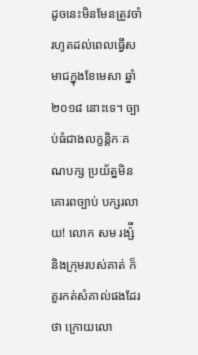ដូចនេះមិនមែនត្រូវចាំរហូតដល់ពេលធ្វើសមាជក្នុងខែមេសា ឆ្នាំ២០១៨ នោះទេ។ ច្បាប់ធំជាងលក្ខន្តិកៈគណបក្ស ប្រយ័ត្នមិនគោរពច្បាប់ បក្សរលាយ! លោក សម រង្ស៉ី និងក្រុមរបស់គាត់ ក៏គួរកត់សំគាល់ផងដែរថា ក្រោយលោ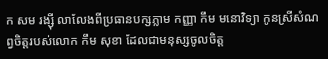ក សម រង្ស៊ី លាលែងពីប្រធានបក្សភ្លាម កញ្ញា កឹម មនោវិទ្យា កូនស្រីសំណព្វចិត្តរបស់លោក កឹម សុខា ដែលជាមនុស្សចូលចិត្ត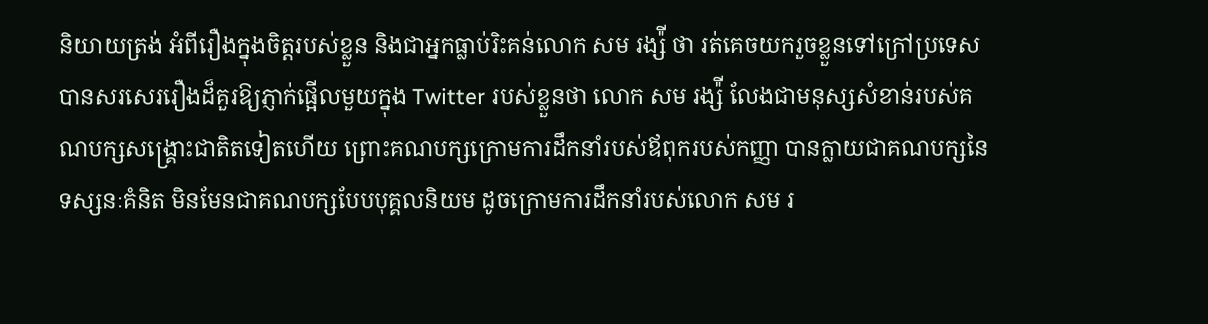និយាយត្រង់ អំពីរឿងក្នុងចិត្តរបស់ខ្លួន និងជាអ្នកធ្លាប់រិះគន់លោក សម រង្ស៉ី ថា រត់គេចយករួចខ្លួនទៅក្រៅប្រទេស បានសរសេររឿងដ៏គួរឱ្យភ្ញាក់ផ្អើលមួយក្នុង Twitter របស់ខ្លួនថា លោក សម រង្ស៉ី លែងជាមនុស្សសំខាន់របស់គណបក្សសង្រ្គោះជាតិតទៀតហើយ ព្រោះគណបក្សក្រោមការដឹកនាំរបស់ឪពុករបស់កញ្ញា បានក្លាយជាគណបក្សនៃទស្សនៈគំនិត មិនមែនជាគណបក្សបែបបុគ្គលនិយម ដូចក្រោមការដឹកនាំរបស់លោក សម រ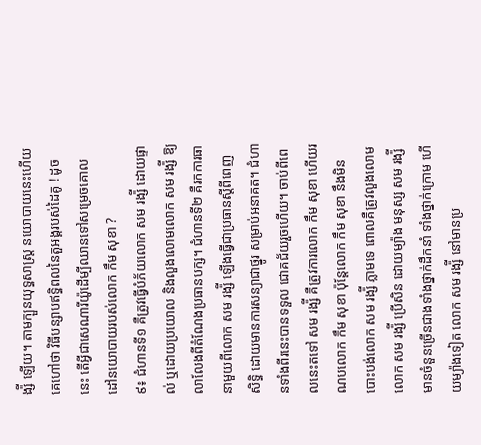ង្ស៉ី ឡើយ។ តាមក្បួនយុទ្ធសាស្រ្ត នយោបាយនេះហើយគេហៅថា វិធីបន្សាបឥទ្ធិពលនៃតួអង្គរបស់ដៃគូ ! ដូចនេះ តើអ្វីជាសេណារីយ៉ូដើម្បីឈានទៅសម្រេចគោលដៅនយោបាយរបស់លោក កឹម សុខា ?
៩៖ ជំហានទី១ គឺត្រូវធ្វើបំភ័យលោក សម រង្ស៉ី ដោយផ្ទាល់ ឬដោយប្រយោល និងលួងលោមលោក សម រង្ស៉ី ឱ្យលាលែងពីតំណែងប្រធានបក្ស។ ជំហានទី២ គឺរកការធានាមួយពីលោក សម រង្ស៉ី ឡើងធ្វើជាប្រធានស្តីពីពេញសិទ្ធិ ដោយមានការសន្យាជាថ្នូរ សម្រាប់អនាគត។ ជំហានទាំងពីរនេះបានទទួល ជោគជ័យរួចហើយ។ ចាប់ពីពេលនេះតទៅ សម រង្ស៉ី គឺត្រូវការលោក កឹម សុខា ហើយរណបលោក កឹម សុខា ប៉ុន្តែលោក កឹម សុខា នឹងមិនបោះបង់លោក សម រង្ស៉ី ភ្លាមទេ ពោលគឺត្រូវលួងលោមលោក សម រង្ស៉ី ប្រើសិន ដោយម្យ៉ាង មនុស្ស សម រង្ស៉ី មានចំនួនច្រើនជាងទាំងថ្នាក់ដឹកនាំ ទាំងថ្នាក់ក្រោម ហើយម្យ៉ាងទៀត លោក សម រង្ស៉ី នៅមានប្រ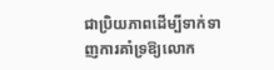ជាប្រិយភាពដើម្បីទាក់ទាញការគាំទ្រឱ្យលោក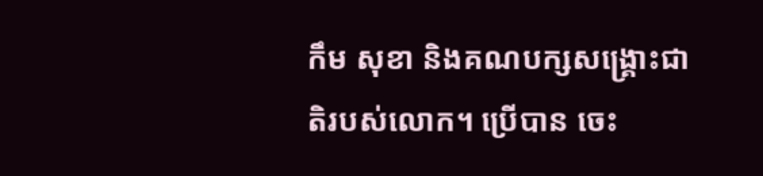កឹម សុខា និងគណបក្សសង្រ្គោះជាតិរបស់លោក។ ប្រើបាន ចេះ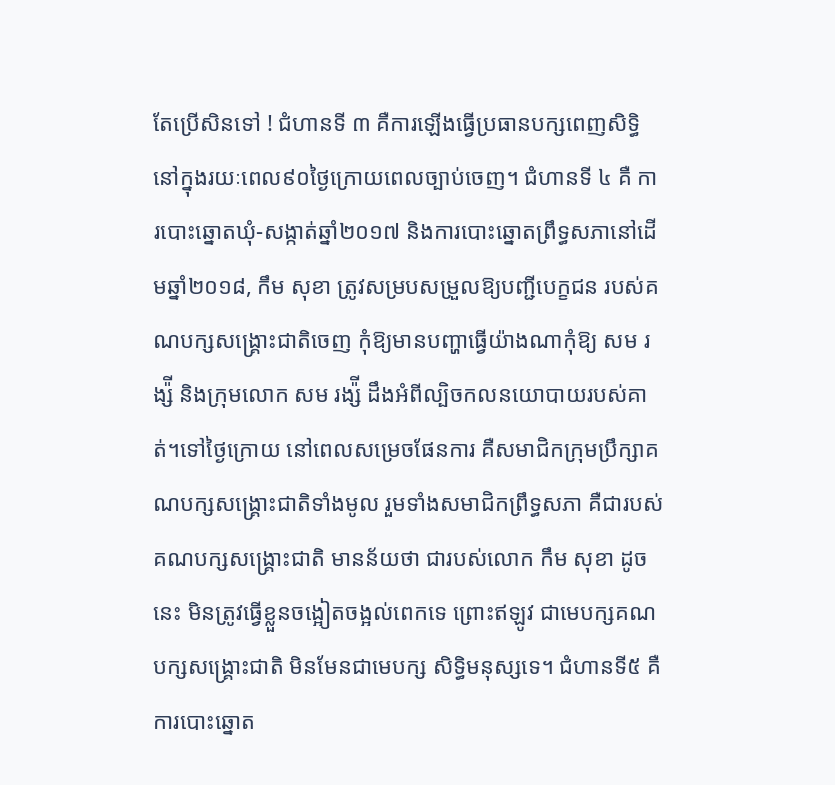តែប្រើសិនទៅ ! ជំហានទី ៣ គឺការឡើងធ្វើប្រធានបក្សពេញសិទ្ធិ នៅក្នុងរយៈពេល៩០ថ្ងៃក្រោយពេលច្បាប់ចេញ។ ជំហានទី ៤ គឺ ការបោះឆ្នោតឃុំ-សង្កាត់ឆ្នាំ២០១៧ និងការបោះឆ្នោតព្រឹទ្ធសភានៅដើមឆ្នាំ២០១៨, កឹម សុខា ត្រូវសម្របសម្រួលឱ្យបញ្ជីបេក្ខជន របស់គណបក្សសង្រ្គោះជាតិចេញ កុំឱ្យមានបញ្ហាធ្វើយ៉ាងណាកុំឱ្យ សម រង្ស៉ី និងក្រុមលោក សម រង្ស៉ី ដឹងអំពីល្បិចកលនយោបាយរបស់គាត់។ទៅថ្ងៃក្រោយ នៅពេលសម្រេចផែនការ គឺសមាជិកក្រុមប្រឹក្សាគណបក្សសង្រ្គោះជាតិទាំងមូល រួមទាំងសមាជិកព្រឹទ្ធសភា គឺជារបស់គណបក្សសង្រ្គោះជាតិ មានន័យថា ជារបស់លោក កឹម សុខា ដូចនេះ មិនត្រូវធ្វើខ្លួនចង្អៀតចង្អល់ពេកទេ ព្រោះឥឡូវ ជាមេបក្សគណបក្សសង្រ្គោះជាតិ មិនមែនជាមេបក្ស សិទ្ធិមនុស្សទេ។ ជំហានទី៥ គឺការបោះឆ្នោត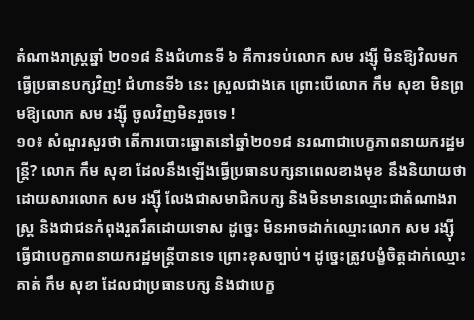តំណាងរាស្រ្តឆ្នាំ ២០១៨ និងជំហានទី ៦ គឺការទប់លោក សម រង្ស៊ី មិនឱ្យវិលមកធ្វើប្រធានបក្សវិញ! ជំហានទី៦ នេះ ស្រួលជាងគេ ព្រោះបើលោក កឹម សុខា មិនព្រមឱ្យលោក សម រង្ស៊ី ចូលវិញមិនរួចទេ !
១០៖ សំណួរសួរថា តើការបោះឆ្នោតនៅឆ្នាំ២០១៨ នរណាជាបេក្ខភាពនាយករដ្ឋមន្រ្តី? លោក កឹម សុខា ដែលនឹងឡើងធ្វើប្រធានបក្សនាពេលខាងមុខ នឹងនិយាយថា ដោយសារលោក សម រង្ស៊ី លែងជាសមាជិកបក្ស និងមិនមានឈ្មោះជាតំណាងរាស្រ្ត និងជាជនកំពុងរួតរឹតដោយទោស ដូច្នេះ មិនអាចដាក់ឈ្មោះលោក សម រង្ស៊ី ធ្វើជាបេក្ខភាពនាយករដ្ឋមន្រ្តីបានទេ ព្រោះខុសច្បាប់។ ដូច្នេះត្រូវបង្ខំចិត្តដាក់ឈ្មោះគាត់ កឹម សុខា ដែលជាប្រធានបក្ស និងជាបេក្ខ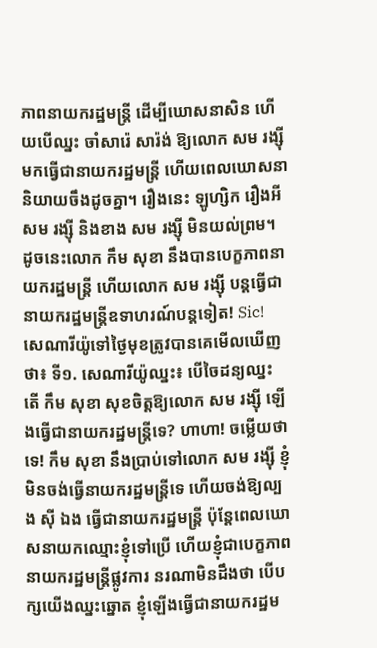ភាពនាយករដ្ឋមន្រ្តី ដើម្បីឃោសនាសិន ហើយបើឈ្នះ ចាំសារ៉េ សារ៉ង់ ឱ្យលោក សម រង្ស៊ី មកធ្វើជានាយករដ្ឋមន្រ្តី ហើយពេលឃោសនា និយាយចឹងដូចគ្នា។ រឿងនេះ ឡូហ្សិក រឿងអី សម រង្ស៊ី និងខាង សម រង្ស៊ី មិនយល់ព្រម។ ដូចនេះលោក កឹម សុខា នឹងបានបេក្ខភាពនាយករដ្ឋមន្រ្តី ហើយលោក សម រង្ស៊ី បន្តធ្វើជានាយករដ្ឋមន្រ្តីឧទាហរណ៍បន្តទៀត! Sic!
សេណារីយ៉ូទៅថ្ងៃមុខត្រូវបានគេមើលឃើញថា៖ ទី១. សេណារីយ៉ូឈ្នះ៖ បើចៃដន្យឈ្នះ តើ កឹម សុខា សុខចិត្តឱ្យលោក សម រង្ស៊ី ឡើងធ្វើជានាយករដ្ឋមន្រ្តីទេ? ហាហា! ចម្លើយថា ទេ! កឹម សុខា នឹងប្រាប់ទៅលោក សម រង្ស៊ី ខ្ញុំមិនចង់ធ្វើនាយករដ្ឋមន្រ្តីទេ ហើយចង់ឱ្យល្បង ស៊ី ឯង ធ្វើជានាយករដ្ឋមន្រ្តី ប៉ុន្តែពេលឃោសនាយកឈ្មោះខ្ញុំទៅប្រើ ហើយខ្ញុំជាបេក្ខភាពនាយករដ្ឋមន្រ្តីផ្លូវការ នរណាមិនដឹងថា បើបក្សយើងឈ្នះឆ្នោត ខ្ញុំឡើងធ្វើជានាយករដ្ឋម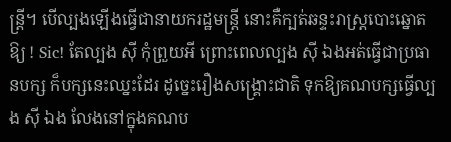ន្រ្តី។ បើល្បងឡើងធ្វើជានាយករដ្ឋមន្រ្តី នោះគឺក្បត់ឆន្ទះរាស្រ្តបោះឆ្នោតឱ្យ ! Sic! តែល្បង ស៊ី កុំព្រួយអី ព្រោះពេលល្បង ស៊ី ឯងអត់ធ្វើជាប្រធានបក្ស ក៏បក្សនេះឈ្នះដែរ ដូច្នេះរឿងសង្រ្គោះជាតិ ទុកឱ្យគណបក្សធ្វើល្បង ស៊ី ឯង លែងនៅក្នុងគណប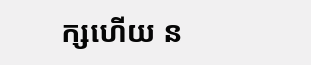ក្សហើយ ន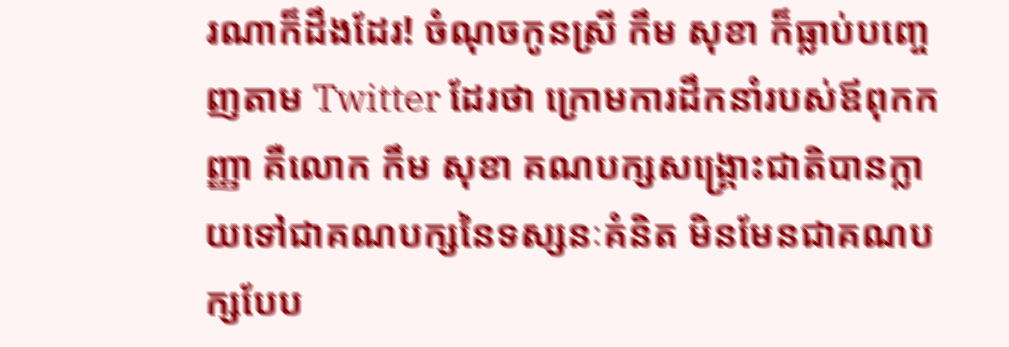រណាក៏ដឹងដែរ! ចំណុចកូនស្រី កឹម សុខា ក៏ធ្លាប់បញ្ចេញតាម Twitter ដែរថា ក្រោមការដឹកនាំរបស់ឪពុកកញ្ញា គឺលោក កឹម សុខា គណបក្សសង្រ្គោះជាតិបានក្លាយទៅជាគណបក្សនៃទស្សនៈគំនិត មិនមែនជាគណបក្សបែប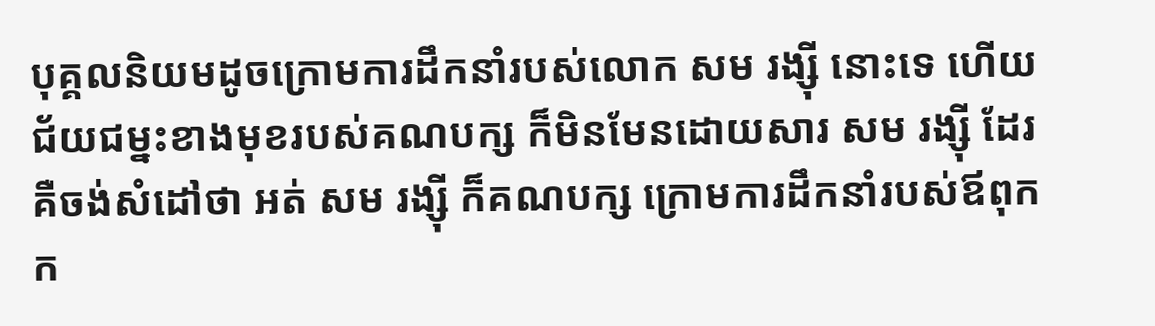បុគ្គលនិយមដូចក្រោមការដឹកនាំរបស់លោក សម រង្ស៊ី នោះទេ ហើយជ័យជម្នះខាងមុខរបស់គណបក្ស ក៏មិនមែនដោយសារ សម រង្ស៊ី ដែរ គឺចង់សំដៅថា អត់ សម រង្ស៊ី ក៏គណបក្ស ក្រោមការដឹកនាំរបស់ឪពុកក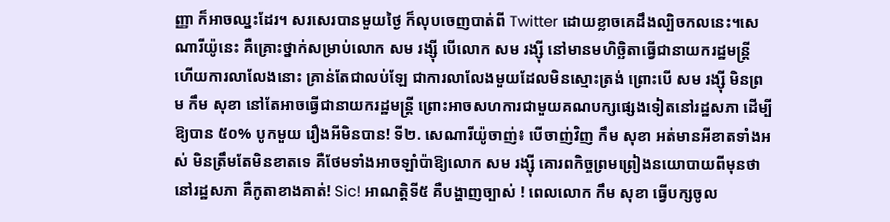ញ្ញា ក៏អាចឈ្នះដែរ។ សរសេរបានមួយថ្ងៃ ក៏លុបចេញបាត់ពី Twitter ដោយខ្លាចគេដឹងល្បិចកលនេះ។សេណារីយ៉ូនេះ គឺគ្រោះថ្នាក់សម្រាប់លោក សម រង្ស៊ី បើលោក សម រង្ស៊ី នៅមានមហិច្ឆិតាធ្វើជានាយករដ្ឋមន្រ្តី ហើយការលាលែងនោះ គ្រាន់តែជាលប់ឡែ ជាការលាលែងមួយដែលមិនស្មោះត្រង់ ព្រោះបើ សម រង្ស៊ី មិនព្រម កឹម សុខា នៅតែអាចធ្វើជានាយករដ្ឋមន្រ្តី ព្រោះអាចសហការជាមួយគណបក្សផ្សេងទៀតនៅរដ្ឋសភា ដើម្បីឱ្យបាន ៥០% បូកមួយ រឿងអីមិនបាន! ទី២. សេណារីយ៉ូចាញ់៖ បើចាញ់វិញ កឹម សុខា អត់មានអីខាតទាំងអស់ មិនត្រឹមតែមិនខាតទេ គឺថែមទាំងអាចឡាំប៉ាឱ្យលោក សម រង្ស៊ី គោរពកិច្ចព្រមព្រៀងនយោបាយពីមុនថា នៅរដ្ឋសភា គឺកូតាខាងគាត់! Sic! អាណត្តិទី៥ គឺបង្ហាញច្បាស់ ! ពេលលោក កឹម សុខា ធ្វើបក្សចូល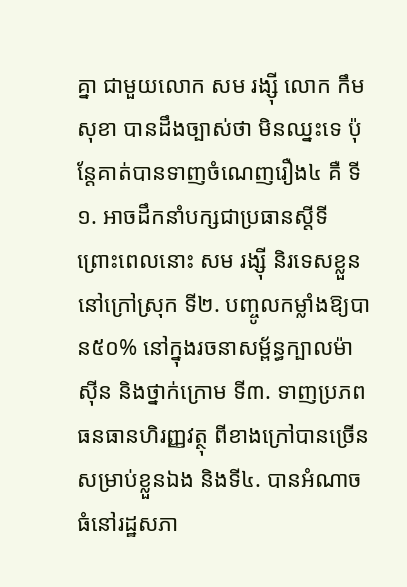គ្នា ជាមួយលោក សម រង្ស៊ី លោក កឹម សុខា បានដឹងច្បាស់ថា មិនឈ្នះទេ ប៉ុន្តែគាត់បានទាញចំណេញរឿង៤ គឺ ទី១. អាចដឹកនាំបក្សជាប្រធានស្តីទី ព្រោះពេលនោះ សម រង្ស៊ី និរទេសខ្លួននៅក្រៅស្រុក ទី២. បញ្ចូលកម្លាំងឱ្យបាន៥០% នៅក្នុងរចនាសម្ព័ន្ធក្បាលម៉ាស៊ីន និងថ្នាក់ក្រោម ទី៣. ទាញប្រភពធនធានហិរញ្ញវត្ថុ ពីខាងក្រៅបានច្រើនសម្រាប់ខ្លួនឯង និងទី៤. បានអំណាចធំនៅរដ្ឋសភា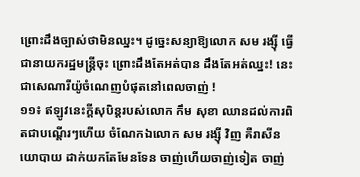ព្រោះដឹងច្បាស់ថាមិនឈ្នះ។ ដូច្នេះសន្យាឱ្យលោក សម រង្ស៊ី ធ្វើជានាយករដ្ឋមន្រ្តីចុះ ព្រោះដឹងតែអត់បាន ដឹងតែអត់ឈ្នះ! នេះជាសេណារីយ៉ូចំណេញបំផុតនៅពេលចាញ់ !
១១៖ ឥឡូវនេះក្តីសុបិន្តរបស់លោក កឹម សុខា ឈានដល់ការពិតជាបណ្តើរៗហើយ ចំណែកឯលោក សម រង្ស៊ី វិញ គឺរាសីនយោបាយ ដាក់យកតែមែនទែន ចាញ់ហើយចាញ់ទៀត ចាញ់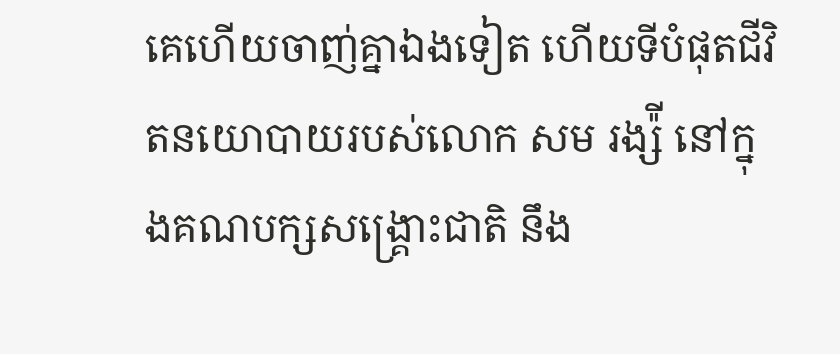គេហើយចាញ់គ្នាឯងទៀត ហើយទីបំផុតជីវិតនយោបាយរបស់លោក សម រង្ស៉ី នៅក្នុងគណបក្សសង្រ្គោះជាតិ នឹង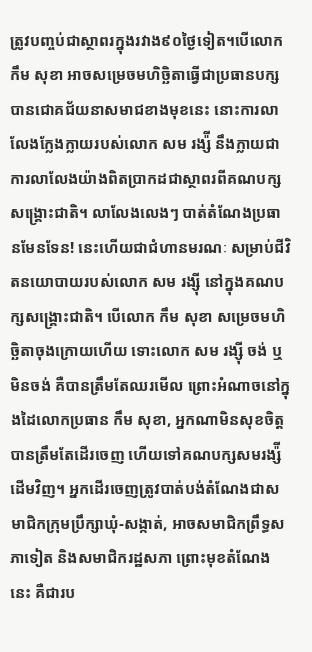ត្រូវបញ្ចប់ជាស្ថាពរក្នុងរវាង៩០ថ្ងៃទៀត។បើលោក កឹម សុខា អាចសម្រេចមហិច្ឆិតាធ្វើជាប្រធានបក្សបានជោគជ័យនាសមាជខាងមុខនេះ នោះការលាលែងក្លែងក្លាយរបស់លោក សម រង្ស៉ី នឹងក្លាយជាការលាលែងយ៉ាងពិតប្រាកដជាស្ថាពរពីគណបក្សសង្រ្គោះជាតិ។ លាលែងលេងៗ បាត់តំណែងប្រធានមែនទែន! នេះហើយជាជំហានមរណៈ សម្រាប់ជីវិតនយោបាយរបស់លោក សម រង្ស៊ី នៅក្នុងគណបក្សសង្រ្គោះជាតិ។ បើលោក កឹម សុខា សម្រេចមហិច្ឆិតាចុងក្រោយហើយ ទោះលោក សម រង្ស៊ី ចង់ ឬមិនចង់ គឺបានត្រឹមតែឈរមើល ព្រោះអំណាចនៅក្នុងដៃលោកប្រធាន កឹម សុខា, អ្នកណាមិនសុខចិត្ត បានត្រឹមតែដើរចេញ ហើយទៅគណបក្សសមរង្ស៉ី ដើមវិញ។ អ្នកដើរចេញត្រូវបាត់បង់តំណែងជាសមាជិកក្រុមប្រឹក្សាឃុំ-សង្កាត់, អាចសមាជិកព្រឹទ្ធសភាទៀត និងសមាជិករដ្ឋសភា ព្រោះមុខតំណែងនេះ គឺជារប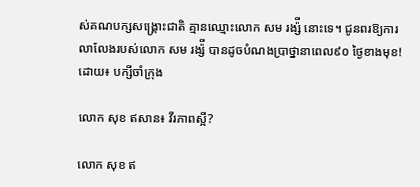ស់គណបក្សសង្រ្គោះជាតិ គ្មានឈ្មោះលោក សម រង្ស៉ី នោះទេ។ ជូនពរឱ្យការលាលែងរបស់លោក សម រង្ស៉ី បានដូចបំណងប្រាថ្នានាពេល៩០ ថ្ងៃខាងមុខ!
ដោយ៖ បក្សីចាំក្រុង

លោក សុខ ឥសាន៖ វីរភាពស្អី?

លោក សុខ ឥ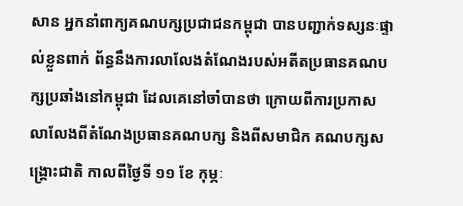សាន អ្នកនាំពាក្យគណបក្សប្រជាជនកម្ពុជា បានបញ្ជាក់ទស្សនៈផ្ទាល់ខ្លួនពាក់ ព័ន្ធនឹងការលាលែងតំណែងរបស់អតីតប្រធានគណបក្សប្រឆាំងនៅកម្ពុជា ដែលគេនៅចាំបានថា ក្រោយពីការប្រកាសលាលែងពីតំណែងប្រធានគណបក្ស និងពីសមាជិក គណបក្សសង្គ្រោះជាតិ កាលពីថ្ងៃទី ១១ ខែ កុម្ភៈ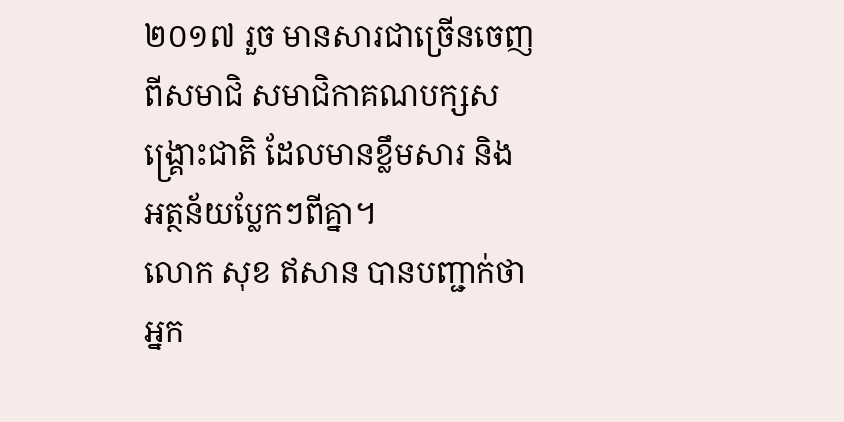២០១៧ រួច មានសារជាច្រើនចេញពីសមាជិ សមាជិកាគណបក្សសង្គ្រោះជាតិ ដែលមានខ្លឹមសារ និង អត្ថន័យប្លែកៗពីគ្នា។
លោក សុខ ឥសាន បានបញ្ជាក់ថា អ្នក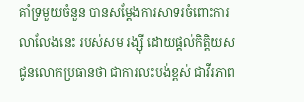គាំទ្រមួយចំនួន បានសម្តែងការសាទរចំពោះការលាលែងនេះ របស់សម រង្ស៊ី ដោយផ្តល់កិត្តិយសជូនលោកប្រធានថា ជាការលះបង់ខ្ពស់ ជាវីរភាព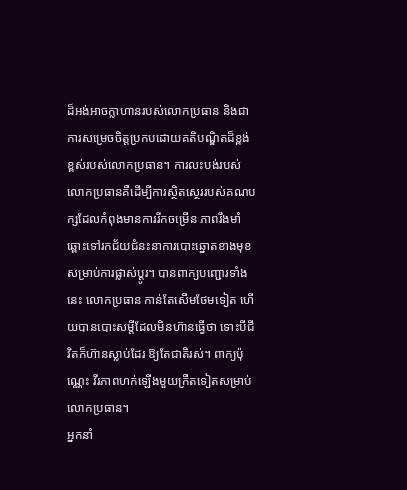ដ៏អង់អាចក្លាហានរបស់លោកប្រធាន និងជាការសម្រេចចិត្តប្រកបដោយគតិបណ្ឌិតដ៏ខ្ពង់ខ្ពស់របស់លោកប្រធាន។ ការលះបង់របស់លោកប្រធានគឺដើម្បីការស្ថិតស្ថេររបស់គណបក្សដែលកំពុងមានការរីកចម្រើន ភាពរឹងមាំ ឆ្ពោះទៅរកជ័យជំនះនាការបោះឆ្នោតខាងមុខសម្រាប់ការផ្លាស់ប្តូរ។ បានពាក្យបញ្ជោរទាំងនេះ លោកប្រធាន កាន់តែសើមថែមទៀត ហើយបានបោះសម្តីដែលមិនហ៊ានធ្វើថា ទោះបីជីវិតក៏ហ៊ានស្លាប់ដែរ ឱ្យតែជាតិរស់។ ពាក្យប៉ុណ្ណេះ វីរភាពហក់ឡើងមួយក្រឺតទៀតសម្រាប់លោកប្រធាន។
អ្នកនាំ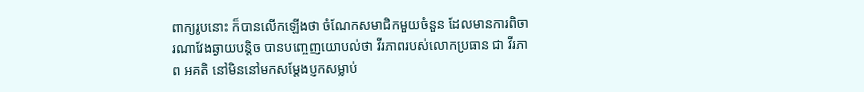ពាក្យរូបនោះ ក៏បានលើកឡើងថា ចំណែកសមាជិកមួយចំនួន ដែលមានការពិចារណាវែងឆ្ងាយបន្តិច បានបញ្ចេញយោបល់ថា វីរភាពរបស់លោកប្រធាន ជា វីរភាព អគតិ នៅមិននៅមកសម្តែងប្ញកសម្លាប់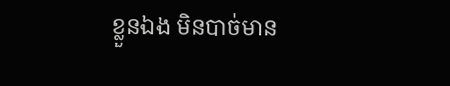ខ្លួនឯង មិនបាច់មាន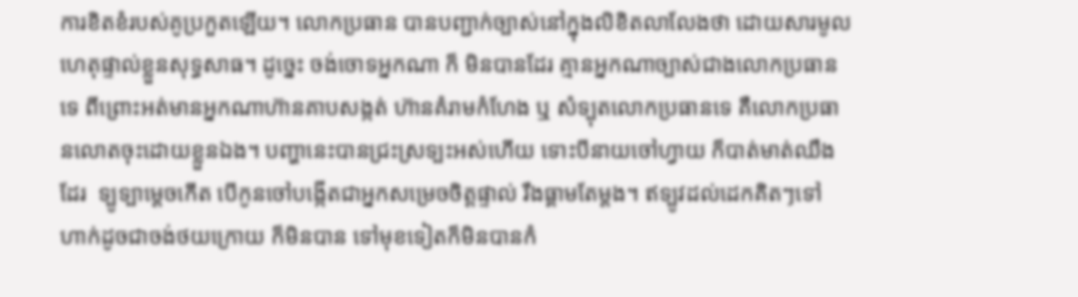ការខិតខំរបស់គូប្រកួតឡើយ។ លោកប្រធាន បានបញ្ជាក់ច្បាស់នៅក្នុងលិខិតលាលែងថា ដោយសារមូលហេតុផ្ទាល់ខ្លួនសុទ្ធសាធ។ ដូច្នេះ ចង់ចោទអ្នកណា ក៏ មិនបានដែរ គ្មានអ្នកណាច្បាស់ជាងលោកប្រធានទេ ពីព្រោះអត់មានអ្នកណាហ៊ានគាបសង្កត់ ហ៊ានគំរាមកំហែង ឬ សំទ្បុតលោកប្រធានទេ គឺលោកប្រធានលោតចុះដោយខ្លួនឯង។ បញ្ហានេះបានជ្រះស្រទ្បះអស់ហើយ ទោះបីនាយចៅហ្វាយ ក៏បាត់មាត់ឈឹងដែរ  ទ្បូទ្បាម្តេចកើត បើកូនចៅបង្កើតជាអ្នកសម្រេចចិត្តផ្ទាល់ រឹងធ្គាមតែម្តង។ ឥទ្បូវដល់ដេកគិតៗទៅ ហាក់ដូចជាចង់ថយក្រោយ ក៏មិនបាន ទៅមុខទៀតក៏មិនបានកំ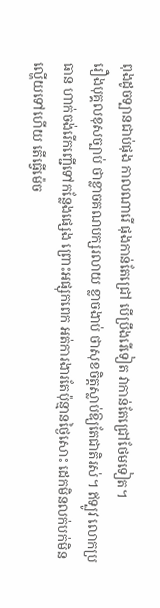ពុងដូចទ្បានជាប់ផុង កាលណារើ ផុងកាន់តែជ្រៅ បើប្រឹងរើទៀត វាកាន់តែជ្រៅថែមទៀត។
រឿងបុគ្គលខុសច្បាប់ ថាខ្លាចគណបក្សរលាយ ខ្លាចងាប់ ថាសុខចិត្តស្លាប់ឱ្យតែជាតិរស់។ ឥទ្បូវ លោកប្រធាន ហាក់ចង់រើកញ្ជើទៅកន្លែងផ្សេង ព្រោះអផ្សុកពេក អត់ការងារតែប៉ុន្មានថ្ងៃសោះ ដេកមិនលក់បក់មិនល្ហើយទៅហើយ តើធ្វើម៉េច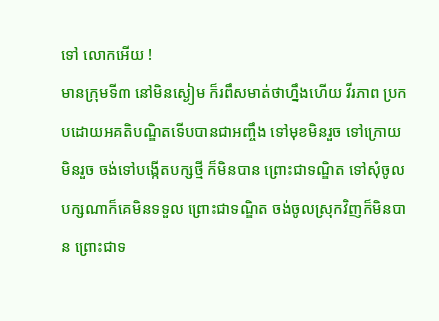ទៅ លោកអើយ !
មានក្រុមទី៣ នៅមិនស្ងៀម ក៏រពឹសមាត់ថាហ្នឹងហើយ វីរភាព ប្រកបដោយអគតិបណ្ឌិតទើបបានជាអញ្ចឹង ទៅមុខមិនរួច ទៅក្រោយមិនរួច ចង់ទៅបង្កើតបក្សថ្មី ក៏មិនបាន ព្រោះជាទណ្ឌិត ទៅសុំចូលបក្សណាក៏គេមិនទទួល ព្រោះជាទណ្ឌិត ចង់ចូលស្រុកវិញក៏មិនបាន ព្រោះជាទ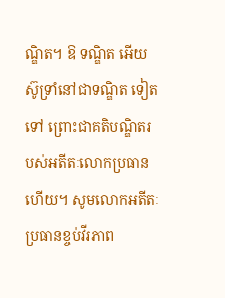ណ្ឌិត។ ឱ ទណ្ឌិត អើយស៊ូទ្រាំនៅជាទណ្ឌិត ទៀតទៅ ព្រោះជាគតិបណ្ឌិតរបស់អតីតៈលោកប្រធានហើយ។ សូមលោកអតីតៈប្រធានខ្ចប់វីរភាព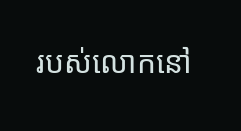របស់លោកនៅ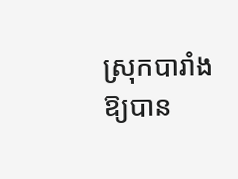ស្រុកបារាំងឱ្យបាន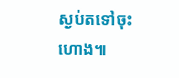ស្ងប់តទៅចុះហោង៕